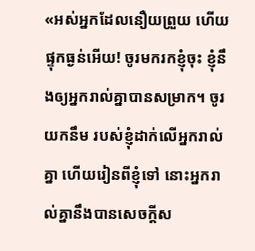«អស់អ្នកដែលនឿយព្រួយ ហើយផ្ទុកធ្ងន់អើយ! ចូរមករកខ្ញុំចុះ ខ្ញុំនឹងឲ្យអ្នករាល់គ្នាបានសម្រាក។ ចូរយកនឹម របស់ខ្ញុំដាក់លើអ្នករាល់គ្នា ហើយរៀនពីខ្ញុំទៅ នោះអ្នករាល់គ្នានឹងបានសេចក្តីស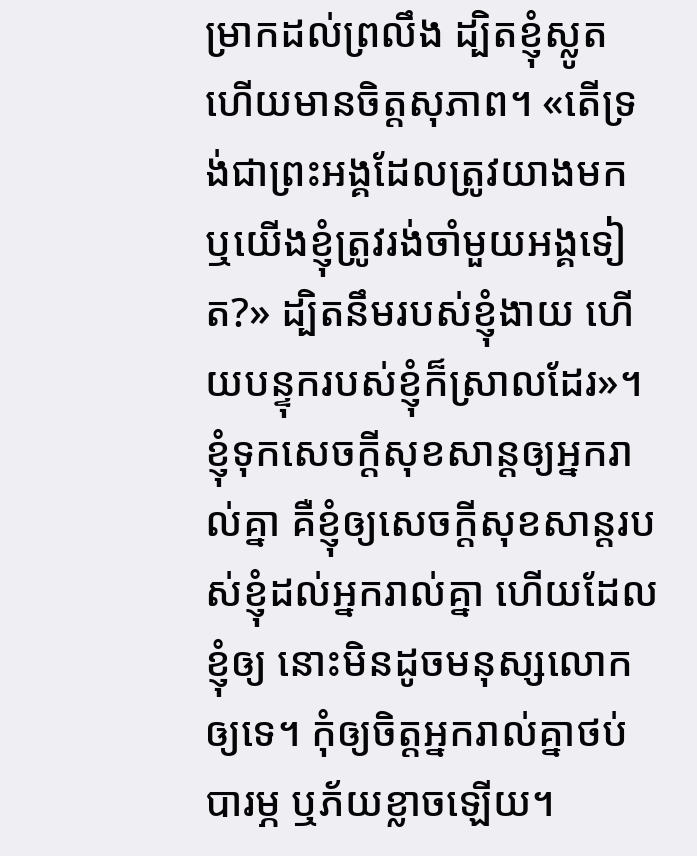ម្រាកដល់ព្រលឹង ដ្បិតខ្ញុំស្លូត ហើយមានចិត្តសុភាព។ «តើទ្រង់ជាព្រះអង្គដែលត្រូវយាងមក ឬយើងខ្ញុំត្រូវរង់ចាំមួយអង្គទៀត?» ដ្បិតនឹមរបស់ខ្ញុំងាយ ហើយបន្ទុករបស់ខ្ញុំក៏ស្រាលដែរ»។
ខ្ញុំទុកសេចក្តីសុខសាន្តឲ្យអ្នករាល់គ្នា គឺខ្ញុំឲ្យសេចក្តីសុខសាន្តរបស់ខ្ញុំដល់អ្នករាល់គ្នា ហើយដែលខ្ញុំឲ្យ នោះមិនដូចមនុស្សលោកឲ្យទេ។ កុំឲ្យចិត្តអ្នករាល់គ្នាថប់បារម្ភ ឬភ័យខ្លាចឡើយ។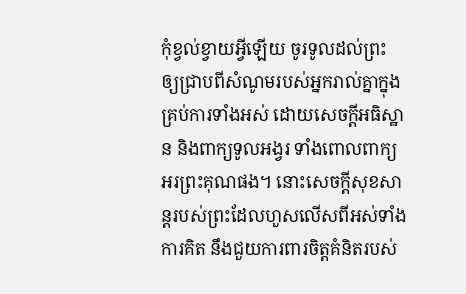កុំខ្វល់ខ្វាយអ្វីឡើយ ចូរទូលដល់ព្រះ ឲ្យជ្រាបពីសំណូមរបស់អ្នករាល់គ្នាក្នុងគ្រប់ការទាំងអស់ ដោយសេចក្ដីអធិស្ឋាន និងពាក្យទូលអង្វរ ទាំងពោលពាក្យអរព្រះគុណផង។ នោះសេចក្ដីសុខសាន្តរបស់ព្រះដែលហួសលើសពីអស់ទាំងការគិត នឹងជួយការពារចិត្តគំនិតរបស់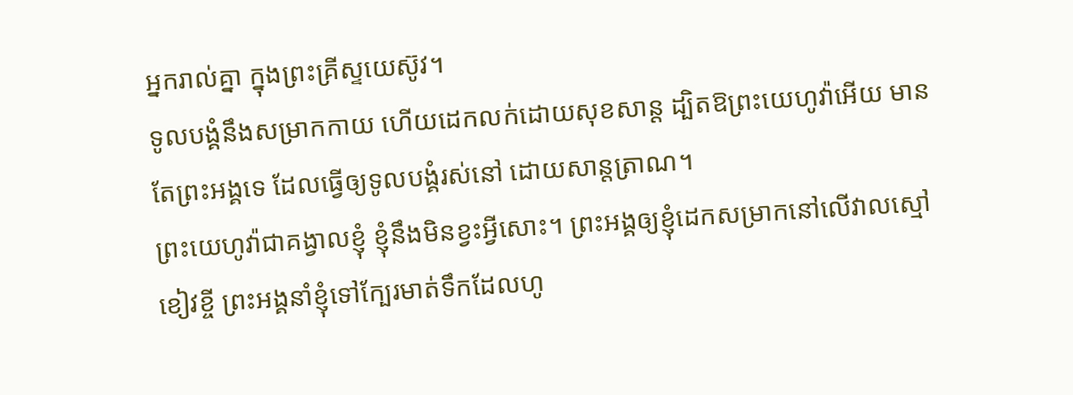អ្នករាល់គ្នា ក្នុងព្រះគ្រីស្ទយេស៊ូវ។
ទូលបង្គំនឹងសម្រាកកាយ ហើយដេកលក់ដោយសុខសាន្ត ដ្បិតឱព្រះយេហូវ៉ាអើយ មានតែព្រះអង្គទេ ដែលធ្វើឲ្យទូលបង្គំរស់នៅ ដោយសាន្តត្រាណ។
ព្រះយេហូវ៉ាជាគង្វាលខ្ញុំ ខ្ញុំនឹងមិនខ្វះអ្វីសោះ។ ព្រះអង្គឲ្យខ្ញុំដេកសម្រាកនៅលើវាលស្មៅខៀវខ្ចី ព្រះអង្គនាំខ្ញុំទៅក្បែរមាត់ទឹកដែលហូ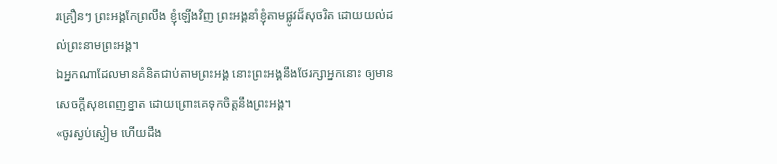រគ្រឿនៗ ព្រះអង្គកែព្រលឹង ខ្ញុំឡើងវិញ ព្រះអង្គនាំខ្ញុំតាមផ្លូវដ៏សុចរិត ដោយយល់ដល់ព្រះនាមព្រះអង្គ។
ឯអ្នកណាដែលមានគំនិតជាប់តាមព្រះអង្គ នោះព្រះអង្គនឹងថែរក្សាអ្នកនោះ ឲ្យមានសេចក្ដីសុខពេញខ្នាត ដោយព្រោះគេទុកចិត្តនឹងព្រះអង្គ។
«ចូរស្ងប់ស្ងៀម ហើយដឹង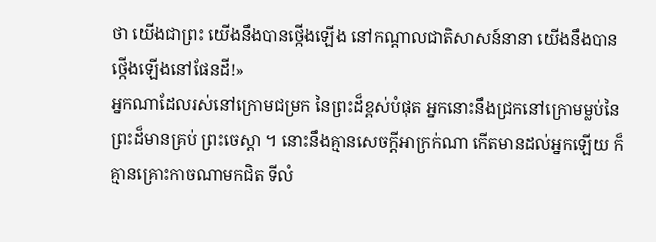ថា យើងជាព្រះ យើងនឹងបានថ្កើងឡើង នៅកណ្ដាលជាតិសាសន៍នានា យើងនឹងបានថ្កើងឡើងនៅផែនដី!»
អ្នកណាដែលរស់នៅក្រោមជម្រក នៃព្រះដ៏ខ្ពស់បំផុត អ្នកនោះនឹងជ្រកនៅក្រោមម្លប់នៃព្រះដ៏មានគ្រប់ ព្រះចេស្តា ។ នោះនឹងគ្មានសេចក្ដីអាក្រក់ណា កើតមានដល់អ្នកឡើយ ក៏គ្មានគ្រោះកាចណាមកជិត ទីលំ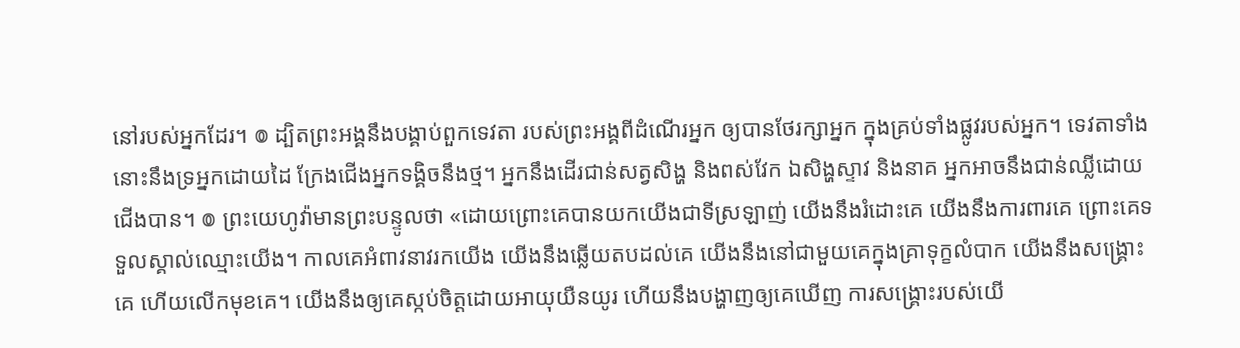នៅរបស់អ្នកដែរ។ ៙ ដ្បិតព្រះអង្គនឹងបង្គាប់ពួកទេវតា របស់ព្រះអង្គពីដំណើរអ្នក ឲ្យបានថែរក្សាអ្នក ក្នុងគ្រប់ទាំងផ្លូវរបស់អ្នក។ ទេវតាទាំងនោះនឹងទ្រអ្នកដោយដៃ ក្រែងជើងអ្នកទង្គិចនឹងថ្ម។ អ្នកនឹងដើរជាន់សត្វសិង្ហ និងពស់វែក ឯសិង្ហស្ទាវ និងនាគ អ្នកអាចនឹងជាន់ឈ្លីដោយជើងបាន។ ៙ ព្រះយេហូវ៉ាមានព្រះបន្ទូលថា «ដោយព្រោះគេបានយកយើងជាទីស្រឡាញ់ យើងនឹងរំដោះគេ យើងនឹងការពារគេ ព្រោះគេទទួលស្គាល់ឈ្មោះយើង។ កាលគេអំពាវនាវរកយើង យើងនឹងឆ្លើយតបដល់គេ យើងនឹងនៅជាមួយគេក្នុងគ្រាទុក្ខលំបាក យើងនឹងសង្គ្រោះគេ ហើយលើកមុខគេ។ យើងនឹងឲ្យគេស្កប់ចិត្តដោយអាយុយឺនយូរ ហើយនឹងបង្ហាញឲ្យគេឃើញ ការសង្គ្រោះរបស់យើ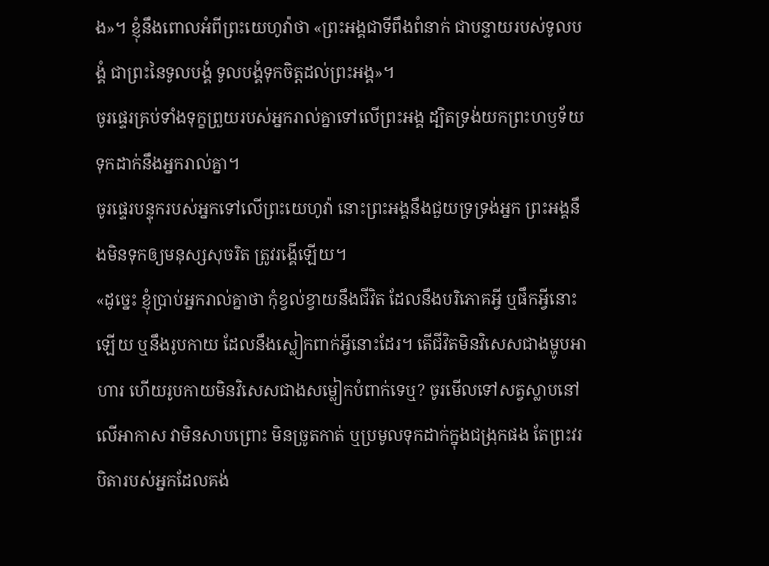ង»។ ខ្ញុំនឹងពោលអំពីព្រះយេហូវ៉ាថា «ព្រះអង្គជាទីពឹងពំនាក់ ជាបន្ទាយរបស់ទូលបង្គំ ជាព្រះនៃទូលបង្គំ ទូលបង្គំទុកចិត្តដល់ព្រះអង្គ»។
ចូរផ្ទេរគ្រប់ទាំងទុក្ខព្រួយរបស់អ្នករាល់គ្នាទៅលើព្រះអង្គ ដ្បិតទ្រង់យកព្រះហឫទ័យទុកដាក់នឹងអ្នករាល់គ្នា។
ចូរផ្ទេរបន្ទុករបស់អ្នកទៅលើព្រះយេហូវ៉ា នោះព្រះអង្គនឹងជួយទ្រទ្រង់អ្នក ព្រះអង្គនឹងមិនទុកឲ្យមនុស្សសុចរិត ត្រូវរង្គើឡើយ។
«ដូច្នេះ ខ្ញុំប្រាប់អ្នករាល់គ្នាថា កុំខ្វល់ខ្វាយនឹងជីវិត ដែលនឹងបរិភោគអ្វី ឬផឹកអ្វីនោះឡើយ ឬនឹងរូបកាយ ដែលនឹងស្លៀកពាក់អ្វីនោះដែរ។ តើជីវិតមិនវិសេសជាងម្ហូបអាហារ ហើយរូបកាយមិនវិសេសជាងសម្លៀកបំពាក់ទេឬ? ចូរមើលទៅសត្វស្លាបនៅលើអាកាស វាមិនសាបព្រោះ មិនច្រូតកាត់ ឬប្រមូលទុកដាក់ក្នុងជង្រុកផង តែព្រះវរបិតារបស់អ្នកដែលគង់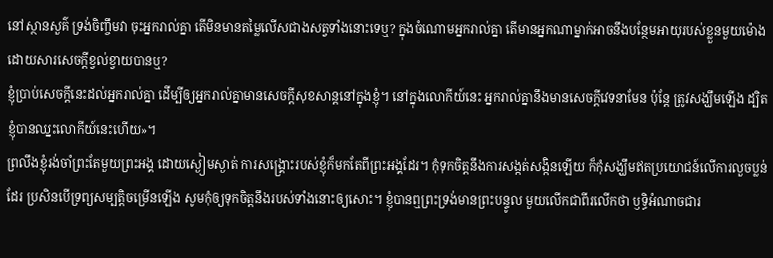នៅស្ថានសួគ៌ ទ្រង់ចិញ្ចឹមវា ចុះអ្នករាល់គ្នា តើមិនមានតម្លៃលើសជាងសត្វទាំងនោះទេឬ? ក្នុងចំណោមអ្នករាល់គ្នា តើមានអ្នកណាម្នាក់អាចនឹងបន្ថែមអាយុរបស់ខ្លួនមួយម៉ោង ដោយសារសេចក្តីខ្វល់ខ្វាយបានឬ?
ខ្ញុំប្រាប់សេចក្ដីនេះដល់អ្នករាល់គ្នា ដើម្បីឲ្យអ្នករាល់គ្នាមានសេចក្តីសុខសាន្តនៅក្នុងខ្ញុំ។ នៅក្នុងលោកីយ៍នេះ អ្នករាល់គ្នានឹងមានសេចក្តីវេទនាមែន ប៉ុន្តែ ត្រូវសង្ឃឹមឡើង ដ្បិតខ្ញុំបានឈ្នះលោកីយ៍នេះហើយ»។
ព្រលឹងខ្ញុំរង់ចាំព្រះតែមួយព្រះអង្គ ដោយស្ងៀមស្ងាត់ ការសង្គ្រោះរបស់ខ្ញុំក៏មកតែពីព្រះអង្គដែរ។ កុំទុកចិត្តនឹងការសង្កត់សង្កិនឡើយ ក៏កុំសង្ឃឹមឥតប្រយោជន៍លើការលួចប្លន់ដែរ ប្រសិនបើទ្រព្យសម្បត្តិចម្រើនឡើង សូមកុំឲ្យទុកចិត្តនឹងរបស់ទាំងនោះឲ្យសោះ។ ខ្ញុំបានឮព្រះទ្រង់មានព្រះបន្ទូល មួយលើកជាពីរលើកថា ឫទ្ធិអំណាចជារ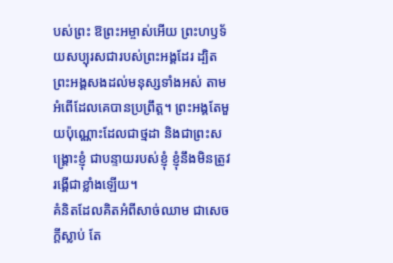បស់ព្រះ ឱព្រះអម្ចាស់អើយ ព្រះហឫទ័យសប្បុរសជារបស់ព្រះអង្គដែរ ដ្បិតព្រះអង្គសងដល់មនុស្សទាំងអស់ តាមអំពើដែលគេបានប្រព្រឹត្ត។ ព្រះអង្គតែមួយប៉ុណ្ណោះដែលជាថ្មដា និងជាព្រះសង្គ្រោះខ្ញុំ ជាបន្ទាយរបស់ខ្ញុំ ខ្ញុំនឹងមិនត្រូវរង្គើជាខ្លាំងឡើយ។
គំនិតដែលគិតអំពីសាច់ឈាម ជាសេចក្តីស្លាប់ តែ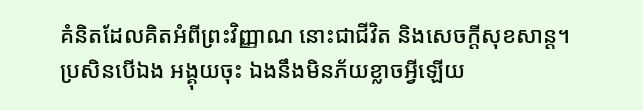គំនិតដែលគិតអំពីព្រះវិញ្ញាណ នោះជាជីវិត និងសេចក្តីសុខសាន្ត។
ប្រសិនបើឯង អង្គុយចុះ ឯងនឹងមិនភ័យខ្លាចអ្វីឡើយ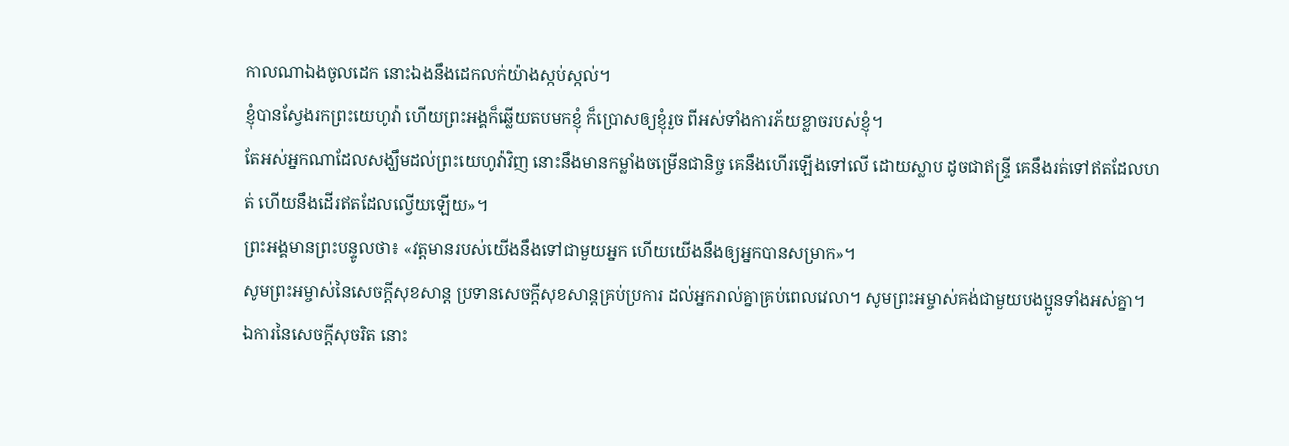កាលណាឯងចូលដេក នោះឯងនឹងដេកលក់យ៉ាងស្កប់ស្កល់។
ខ្ញុំបានស្វែងរកព្រះយេហូវ៉ា ហើយព្រះអង្គក៏ឆ្លើយតបមកខ្ញុំ ក៏ប្រោសឲ្យខ្ញុំរួច ពីអស់ទាំងការភ័យខ្លាចរបស់ខ្ញុំ។
តែអស់អ្នកណាដែលសង្ឃឹមដល់ព្រះយេហូវ៉ាវិញ នោះនឹងមានកម្លាំងចម្រើនជានិច្ច គេនឹងហើរឡើងទៅលើ ដោយស្លាប ដូចជាឥន្ទ្រី គេនឹងរត់ទៅឥតដែលហត់ ហើយនឹងដើរឥតដែលល្វើយឡើយ»។
ព្រះអង្គមានព្រះបន្ទូលថា៖ «វត្តមានរបស់យើងនឹងទៅជាមួយអ្នក ហើយយើងនឹងឲ្យអ្នកបានសម្រាក»។
សូមព្រះអម្ចាស់នៃសេចក្ដីសុខសាន្ត ប្រទានសេចក្ដីសុខសាន្តគ្រប់ប្រការ ដល់អ្នករាល់គ្នាគ្រប់ពេលវេលា។ សូមព្រះអម្ចាស់គង់ជាមួយបងប្អូនទាំងអស់គ្នា។
ឯការនៃសេចក្ដីសុចរិត នោះ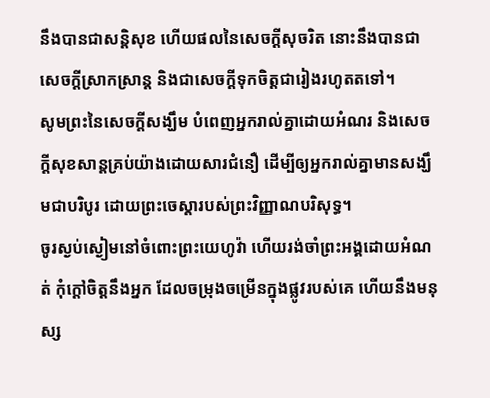នឹងបានជាសន្តិសុខ ហើយផលនៃសេចក្ដីសុចរិត នោះនឹងបានជាសេចក្ដីស្រាកស្រាន្ត និងជាសេចក្ដីទុកចិត្តជារៀងរហូតតទៅ។
សូមព្រះនៃសេចក្តីសង្ឃឹម បំពេញអ្នករាល់គ្នាដោយអំណរ និងសេចក្តីសុខសាន្តគ្រប់យ៉ាងដោយសារជំនឿ ដើម្បីឲ្យអ្នករាល់គ្នាមានសង្ឃឹមជាបរិបូរ ដោយព្រះចេស្តារបស់ព្រះវិញ្ញាណបរិសុទ្ធ។
ចូរស្ងប់ស្ងៀមនៅចំពោះព្រះយេហូវ៉ា ហើយរង់ចាំព្រះអង្គដោយអំណត់ កុំក្តៅចិត្តនឹងអ្នក ដែលចម្រុងចម្រើនក្នុងផ្លូវរបស់គេ ហើយនឹងមនុស្ស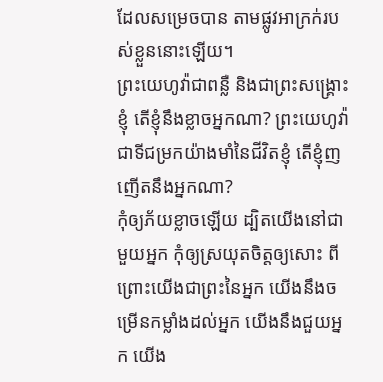ដែលសម្រេចបាន តាមផ្លូវអាក្រក់របស់ខ្លួននោះឡើយ។
ព្រះយេហូវ៉ាជាពន្លឺ និងជាព្រះសង្គ្រោះខ្ញុំ តើខ្ញុំនឹងខ្លាចអ្នកណា? ព្រះយេហូវ៉ាជាទីជម្រកយ៉ាងមាំនៃជីវិតខ្ញុំ តើខ្ញុំញញើតនឹងអ្នកណា?
កុំឲ្យភ័យខ្លាចឡើយ ដ្បិតយើងនៅជាមួយអ្នក កុំឲ្យស្រយុតចិត្តឲ្យសោះ ពីព្រោះយើងជាព្រះនៃអ្នក យើងនឹងចម្រើនកម្លាំងដល់អ្នក យើងនឹងជួយអ្នក យើង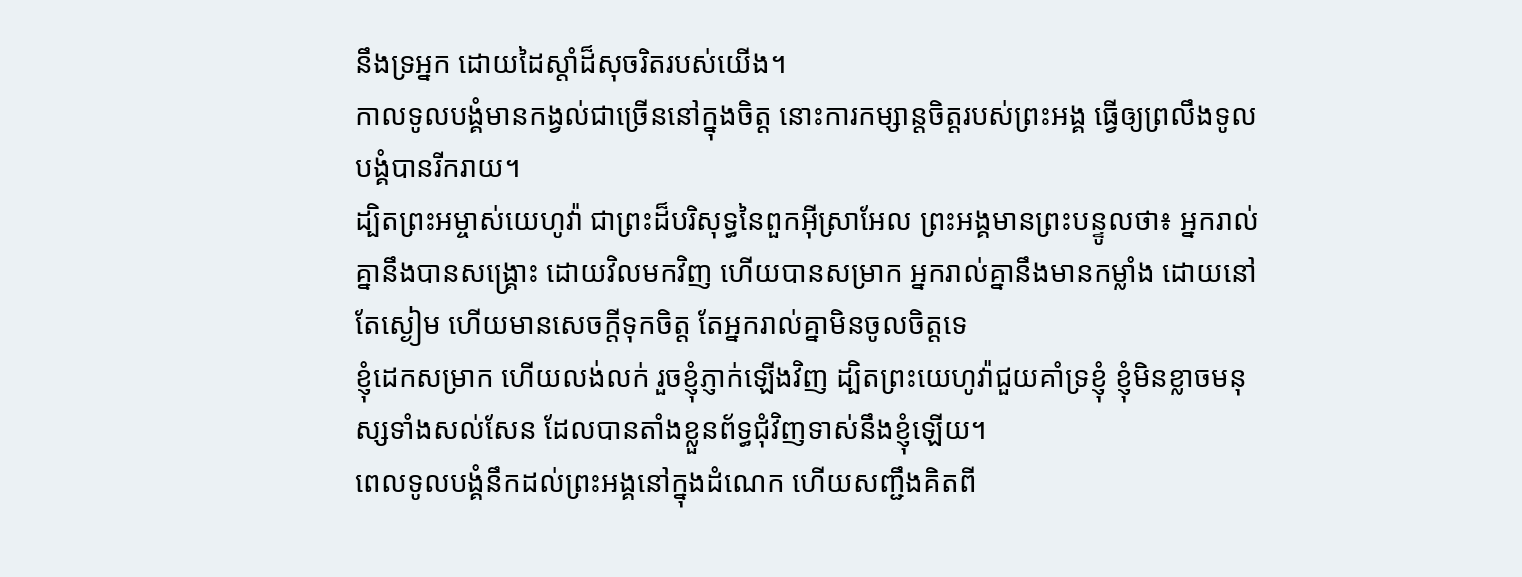នឹងទ្រអ្នក ដោយដៃស្តាំដ៏សុចរិតរបស់យើង។
កាលទូលបង្គំមានកង្វល់ជាច្រើននៅក្នុងចិត្ត នោះការកម្សាន្តចិត្តរបស់ព្រះអង្គ ធ្វើឲ្យព្រលឹងទូលបង្គំបានរីករាយ។
ដ្បិតព្រះអម្ចាស់យេហូវ៉ា ជាព្រះដ៏បរិសុទ្ធនៃពួកអ៊ីស្រាអែល ព្រះអង្គមានព្រះបន្ទូលថា៖ អ្នករាល់គ្នានឹងបានសង្គ្រោះ ដោយវិលមកវិញ ហើយបានសម្រាក អ្នករាល់គ្នានឹងមានកម្លាំង ដោយនៅតែស្ងៀម ហើយមានសេចក្ដីទុកចិត្ត តែអ្នករាល់គ្នាមិនចូលចិត្តទេ
ខ្ញុំដេកសម្រាក ហើយលង់លក់ រួចខ្ញុំភ្ញាក់ឡើងវិញ ដ្បិតព្រះយេហូវ៉ាជួយគាំទ្រខ្ញុំ ខ្ញុំមិនខ្លាចមនុស្សទាំងសល់សែន ដែលបានតាំងខ្លួនព័ទ្ធជុំវិញទាស់នឹងខ្ញុំឡើយ។
ពេលទូលបង្គំនឹកដល់ព្រះអង្គនៅក្នុងដំណេក ហើយសញ្ជឹងគិតពី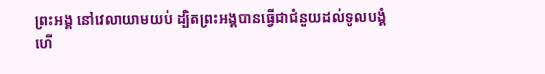ព្រះអង្គ នៅវេលាយាមយប់ ដ្បិតព្រះអង្គបានធ្វើជាជំនួយដល់ទូលបង្គំ ហើ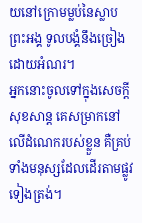យនៅក្រោមម្លប់នៃស្លាបព្រះអង្គ ទូលបង្គំនឹងច្រៀងដោយអំណរ។
អ្នកនោះចូលទៅក្នុងសេចក្ដីសុខសាន្ត គេសម្រាកនៅលើដំណេករបស់ខ្លួន គឺគ្រប់ទាំងមនុស្សដែលដើរតាមផ្លូវទៀងត្រង់។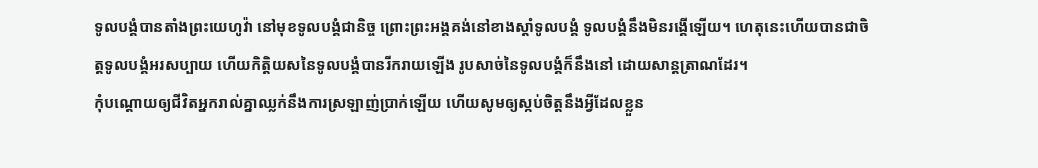ទូលបង្គំបានតាំងព្រះយេហូវ៉ា នៅមុខទូលបង្គំជានិច្ច ព្រោះព្រះអង្គគង់នៅខាងស្តាំទូលបង្គំ ទូលបង្គំនឹងមិនរង្គើឡើយ។ ហេតុនេះហើយបានជាចិត្តទូលបង្គំអរសប្បាយ ហើយកិត្តិយសនៃទូលបង្គំបានរីករាយឡើង រូបសាច់នៃទូលបង្គំក៏នឹងនៅ ដោយសាន្តត្រាណដែរ។
កុំបណ្ដោយឲ្យជីវិតអ្នករាល់គ្នាឈ្លក់នឹងការស្រឡាញ់ប្រាក់ឡើយ ហើយសូមឲ្យស្កប់ចិត្តនឹងអ្វីដែលខ្លួន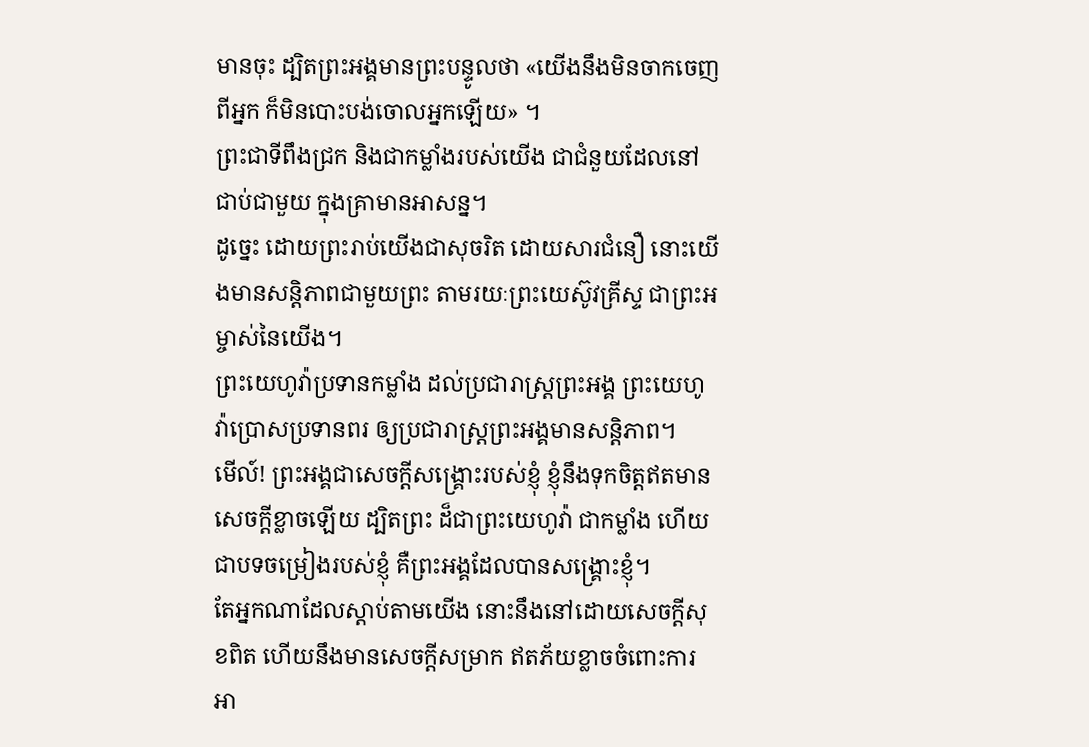មានចុះ ដ្បិតព្រះអង្គមានព្រះបន្ទូលថា «យើងនឹងមិនចាកចេញពីអ្នក ក៏មិនបោះបង់ចោលអ្នកឡើយ» ។
ព្រះជាទីពឹងជ្រក និងជាកម្លាំងរបស់យើង ជាជំនួយដែលនៅជាប់ជាមួយ ក្នុងគ្រាមានអាសន្ន។
ដូច្នេះ ដោយព្រះរាប់យើងជាសុចរិត ដោយសារជំនឿ នោះយើងមានសន្ដិភាពជាមួយព្រះ តាមរយៈព្រះយេស៊ូវគ្រីស្ទ ជាព្រះអម្ចាស់នៃយើង។
ព្រះយេហូវ៉ាប្រទានកម្លាំង ដល់ប្រជារាស្ត្រព្រះអង្គ ព្រះយេហូវ៉ាប្រោសប្រទានពរ ឲ្យប្រជារាស្ត្រព្រះអង្គមានសន្ដិភាព។
មើល៍! ព្រះអង្គជាសេចក្ដីសង្គ្រោះរបស់ខ្ញុំ ខ្ញុំនឹងទុកចិត្តឥតមានសេចក្ដីខ្លាចឡើយ ដ្បិតព្រះ ដ៏ជាព្រះយេហូវ៉ា ជាកម្លាំង ហើយជាបទចម្រៀងរបស់ខ្ញុំ គឺព្រះអង្គដែលបានសង្គ្រោះខ្ញុំ។
តែអ្នកណាដែលស្តាប់តាមយើង នោះនឹងនៅដោយសេចក្ដីសុខពិត ហើយនឹងមានសេចក្ដីសម្រាក ឥតភ័យខ្លាចចំពោះការអា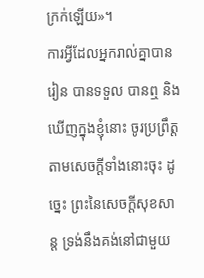ក្រក់ឡើយ»។
ការអ្វីដែលអ្នករាល់គ្នាបានរៀន បានទទួល បានឮ និងឃើញក្នុងខ្ញុំនោះ ចូរប្រព្រឹត្តតាមសេចក្ដីទាំងនោះចុះ ដូច្នេះ ព្រះនៃសេចក្ដីសុខសាន្ត ទ្រង់នឹងគង់នៅជាមួយ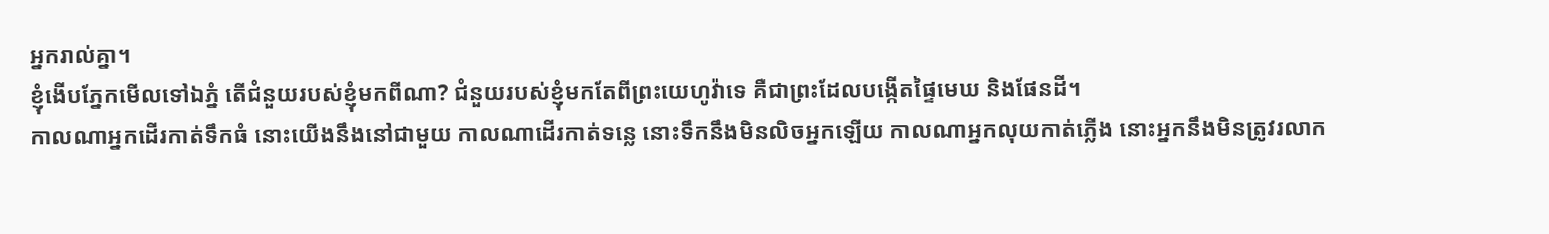អ្នករាល់គ្នា។
ខ្ញុំងើបភ្នែកមើលទៅឯភ្នំ តើជំនួយរបស់ខ្ញុំមកពីណា? ជំនួយរបស់ខ្ញុំមកតែពីព្រះយេហូវ៉ាទេ គឺជាព្រះដែលបង្កើតផ្ទៃមេឃ និងផែនដី។
កាលណាអ្នកដើរកាត់ទឹកធំ នោះយើងនឹងនៅជាមួយ កាលណាដើរកាត់ទន្លេ នោះទឹកនឹងមិនលិចអ្នកឡើយ កាលណាអ្នកលុយកាត់ភ្លើង នោះអ្នកនឹងមិនត្រូវរលាក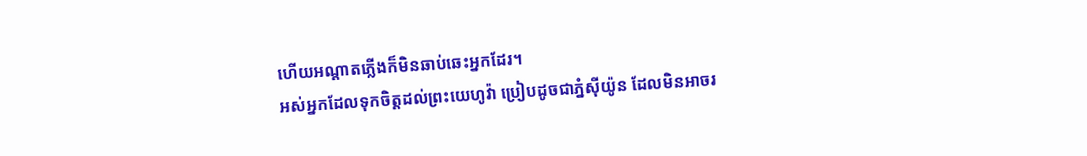ហើយអណ្ដាតភ្លើងក៏មិនឆាប់ឆេះអ្នកដែរ។
អស់អ្នកដែលទុកចិត្តដល់ព្រះយេហូវ៉ា ប្រៀបដូចជាភ្នំស៊ីយ៉ូន ដែលមិនអាចរ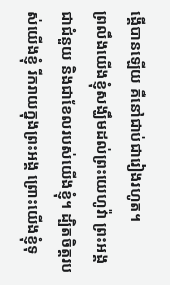ង្គើបានឡើយ គឺនៅជាប់ជារៀងរហូត។
ព្រលឹងយើងខ្ញុំសង្ឃឹមដល់ព្រះយេហូវ៉ា ព្រះអង្គជាជំនួយ និងជាខែលរបស់យើងខ្ញុំ។ ដ្បិតចិត្តរបស់យើងខ្ញុំ រីករាយក្នុងព្រះអង្គ ព្រោះយើងខ្ញុំទុ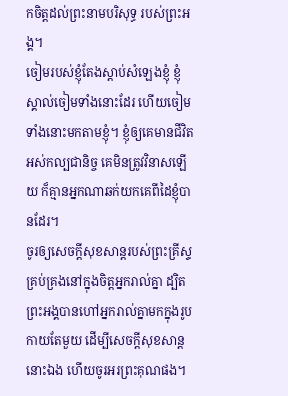កចិត្តដល់ព្រះនាមបរិសុទ្ធ របស់ព្រះអង្គ។
ចៀមរបស់ខ្ញុំតែងស្តាប់សំឡេងខ្ញុំ ខ្ញុំស្គាល់ចៀមទាំងនោះដែរ ហើយចៀមទាំងនោះមកតាមខ្ញុំ។ ខ្ញុំឲ្យគេមានជីវិតអស់កល្បជានិច្ច គេមិនត្រូវវិនាសឡើយ ក៏គ្មានអ្នកណាឆក់យកគេពីដៃខ្ញុំបានដែរ។
ចូរឲ្យសេចក្តីសុខសាន្តរបស់ព្រះគ្រីស្ទគ្រប់គ្រងនៅក្នុងចិត្តអ្នករាល់គ្នា ដ្បិតព្រះអង្គបានហៅអ្នករាល់គ្នាមកក្នុងរូបកាយតែមួយ ដើម្បីសេចក្ដីសុខសាន្តនោះឯង ហើយចូរអរព្រះគុណផង។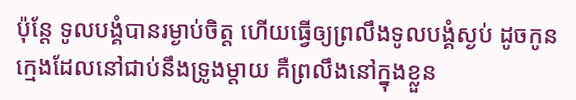ប៉ុន្ដែ ទូលបង្គំបានរម្ងាប់ចិត្ត ហើយធ្វើឲ្យព្រលឹងទូលបង្គំស្ងប់ ដូចកូនក្មេងដែលនៅជាប់នឹងទ្រូងម្តាយ គឺព្រលឹងនៅក្នុងខ្លួន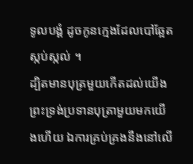ទូលបង្គំ ដូចកូនក្មេងដែលបៅឆ្អែតស្កប់ស្កល់ ។
ដ្បិតមានបុត្រមួយកើតដល់យើង ព្រះទ្រង់ប្រទានបុត្រាមួយមកយើងហើយ ឯការគ្រប់គ្រងនឹងនៅលើ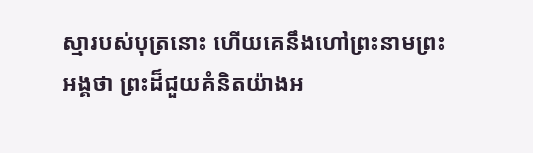ស្មារបស់បុត្រនោះ ហើយគេនឹងហៅព្រះនាមព្រះអង្គថា ព្រះដ៏ជួយគំនិតយ៉ាងអ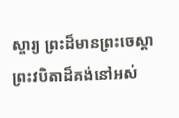ស្ចារ្យ ព្រះដ៏មានព្រះចេស្តា ព្រះវបិតាដ៏គង់នៅអស់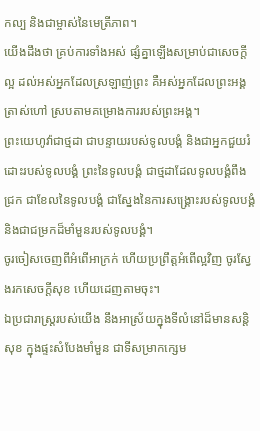កល្ប និងជាម្ចាស់នៃមេត្រីភាព។
យើងដឹងថា គ្រប់ការទាំងអស់ ផ្សំគ្នាឡើងសម្រាប់ជាសេចក្តីល្អ ដល់អស់អ្នកដែលស្រឡាញ់ព្រះ គឺអស់អ្នកដែលព្រះអង្គត្រាស់ហៅ ស្របតាមគម្រោងការរបស់ព្រះអង្គ។
ព្រះយេហូវ៉ាជាថ្មដា ជាបន្ទាយរបស់ទូលបង្គំ និងជាអ្នកជួយរំដោះរបស់ទូលបង្គំ ព្រះនៃទូលបង្គំ ជាថ្មដាដែលទូលបង្គំពឹងជ្រក ជាខែលនៃទូលបង្គំ ជាស្នែងនៃការសង្គ្រោះរបស់ទូលបង្គំ និងជាជម្រកដ៏មាំមួនរបស់ទូលបង្គំ។
ចូរចៀសចេញពីអំពើអាក្រក់ ហើយប្រព្រឹត្តអំពើល្អវិញ ចូរស្វែងរកសេចក្ដីសុខ ហើយដេញតាមចុះ។
ឯប្រជារាស្ត្ររបស់យើង នឹងអាស្រ័យក្នុងទីលំនៅដ៏មានសន្តិសុខ ក្នុងផ្ទះសំបែងមាំមួន ជាទីសម្រាកក្សេម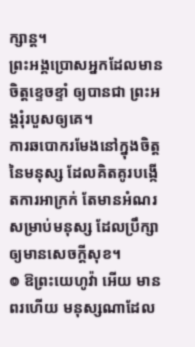ក្សាន្ត។
ព្រះអង្គប្រោសអ្នកដែលមានចិត្តខ្ទេចខ្ទាំ ឲ្យបានជា ព្រះអង្គរុំរបួសឲ្យគេ។
ការឆបោករមែងនៅក្នុងចិត្តនៃមនុស្ស ដែលគិតគូរបង្កើតការអាក្រក់ តែមានអំណរសម្រាប់មនុស្ស ដែលប្រឹក្សាឲ្យមានសេចក្ដីសុខ។
៙ ឱព្រះយេហូវ៉ា អើយ មានពរហើយ មនុស្សណាដែល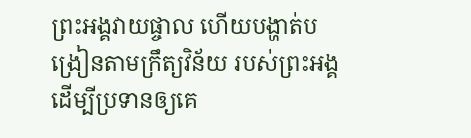ព្រះអង្គវាយផ្ចាល ហើយបង្ហាត់បង្រៀនតាមក្រឹត្យវិន័យ របស់ព្រះអង្គ ដើម្បីប្រទានឲ្យគេ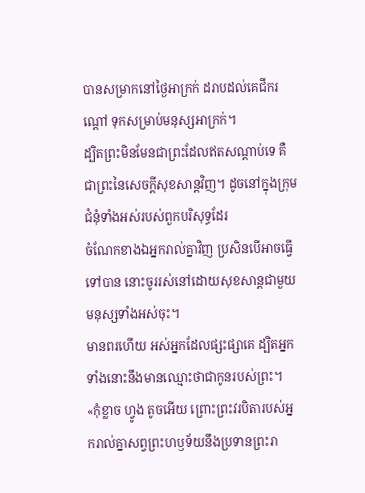បានសម្រាកនៅថ្ងៃអាក្រក់ ដរាបដល់គេជីករណ្តៅ ទុកសម្រាប់មនុស្សអាក្រក់។
ដ្បិតព្រះមិនមែនជាព្រះដែលឥតសណ្ដាប់ទេ គឺជាព្រះនៃសេចក្តីសុខសាន្តវិញ។ ដូចនៅក្នុងក្រុមជំនុំទាំងអស់របស់ពួកបរិសុទ្ធដែរ
ចំណែកខាងឯអ្នករាល់គ្នាវិញ ប្រសិនបើអាចធ្វើទៅបាន នោះចូររស់នៅដោយសុខសាន្តជាមួយមនុស្សទាំងអស់ចុះ។
មានពរហើយ អស់អ្នកដែលផ្សះផ្សាគេ ដ្បិតអ្នកទាំងនោះនឹងមានឈ្មោះថាជាកូនរបស់ព្រះ។
«កុំខ្លាច ហ្វូង តូចអើយ ព្រោះព្រះវរបិតារបស់អ្នករាល់គ្នាសព្វព្រះហឫទ័យនឹងប្រទានព្រះរា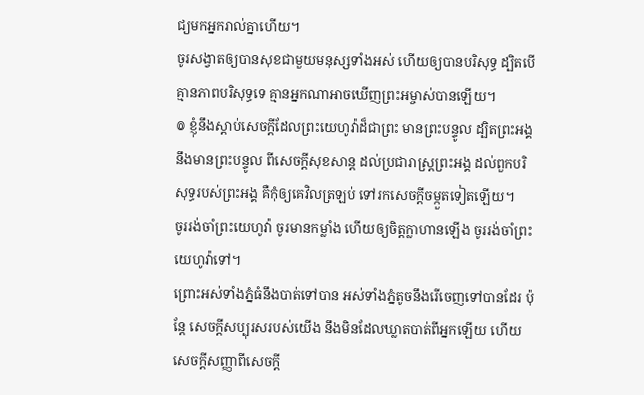ជ្យមកអ្នករាល់គ្នាហើយ។
ចូរសង្វាតឲ្យបានសុខជាមួយមនុស្សទាំងអស់ ហើយឲ្យបានបរិសុទ្ធ ដ្បិតបើគ្មានភាពបរិសុទ្ធទេ គ្មានអ្នកណាអាចឃើញព្រះអម្ចាស់បានឡើយ។
៙ ខ្ញុំនឹងស្តាប់សេចក្ដីដែលព្រះយេហូវ៉ាដ៏ជាព្រះ មានព្រះបន្ទូល ដ្បិតព្រះអង្គនឹងមានព្រះបន្ទូល ពីសេចក្ដីសុខសាន្ត ដល់ប្រជារាស្ត្រព្រះអង្គ ដល់ពួកបរិសុទ្ធរបស់ព្រះអង្គ គឺកុំឲ្យគេវិលត្រឡប់ ទៅរកសេចក្ដីចម្កួតទៀតឡើយ។
ចូររង់ចាំព្រះយេហូវ៉ា ចូរមានកម្លាំង ហើយឲ្យចិត្តក្លាហានឡើង ចូររង់ចាំព្រះយេហូវ៉ាទៅ។
ព្រោះអស់ទាំងភ្នំធំនឹងបាត់ទៅបាន អស់ទាំងភ្នំតូចនឹងរើចេញទៅបានដែរ ប៉ុន្តែ សេចក្ដីសប្បុរសរបស់យើង នឹងមិនដែលឃ្លាតបាត់ពីអ្នកឡើយ ហើយសេចក្ដីសញ្ញាពីសេចក្ដី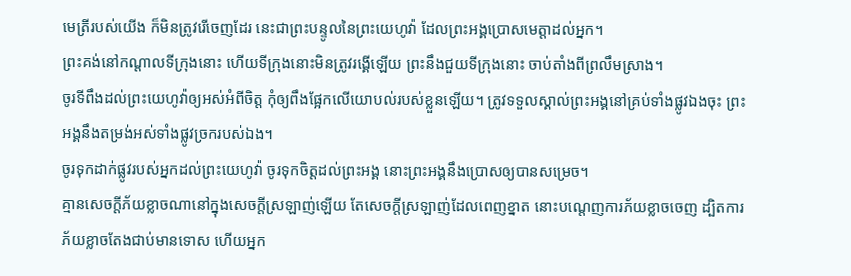មេត្រីរបស់យើង ក៏មិនត្រូវរើចេញដែរ នេះជាព្រះបន្ទូលនៃព្រះយេហូវ៉ា ដែលព្រះអង្គប្រោសមេត្តាដល់អ្នក។
ព្រះគង់នៅកណ្ដាលទីក្រុងនោះ ហើយទីក្រុងនោះមិនត្រូវរង្គើឡើយ ព្រះនឹងជួយទីក្រុងនោះ ចាប់តាំងពីព្រលឹមស្រាង។
ចូរទីពឹងដល់ព្រះយេហូវ៉ាឲ្យអស់អំពីចិត្ត កុំឲ្យពឹងផ្អែកលើយោបល់របស់ខ្លួនឡើយ។ ត្រូវទទួលស្គាល់ព្រះអង្គនៅគ្រប់ទាំងផ្លូវឯងចុះ ព្រះអង្គនឹងតម្រង់អស់ទាំងផ្លូវច្រករបស់ឯង។
ចូរទុកដាក់ផ្លូវរបស់អ្នកដល់ព្រះយេហូវ៉ា ចូរទុកចិត្តដល់ព្រះអង្គ នោះព្រះអង្គនឹងប្រោសឲ្យបានសម្រេច។
គ្មានសេចក្ដីភ័យខ្លាចណានៅក្នុងសេចក្ដីស្រឡាញ់ឡើយ តែសេចក្ដីស្រឡាញ់ដែលពេញខ្នាត នោះបណ្តេញការភ័យខ្លាចចេញ ដ្បិតការភ័យខ្លាចតែងជាប់មានទោស ហើយអ្នក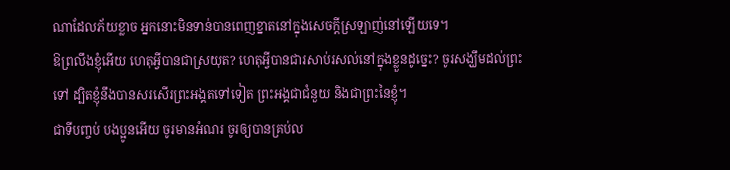ណាដែលភ័យខ្លាច អ្នកនោះមិនទាន់បានពេញខ្នាតនៅក្នុងសេចក្ដីស្រឡាញ់នៅឡើយទេ។
ឱព្រលឹងខ្ញុំអើយ ហេតុអ្វីបានជាស្រយុត? ហេតុអ្វីបានជារសាប់រសល់នៅក្នុងខ្លួនដូច្នេះ? ចូរសង្ឃឹមដល់ព្រះទៅ ដ្បិតខ្ញុំនឹងបានសរសើរព្រះអង្គតទៅទៀត ព្រះអង្គជាជំនួយ និងជាព្រះនៃខ្ញុំ។
ជាទីបញ្ចប់ បងប្អូនអើយ ចូរមានអំណរ ចូរឲ្យបានគ្រប់ល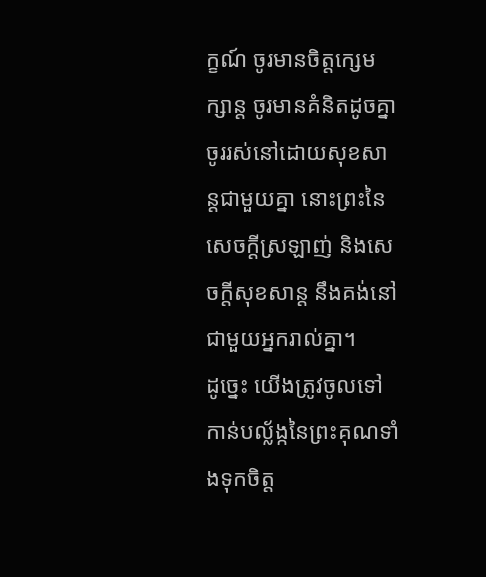ក្ខណ៍ ចូរមានចិត្តក្សេមក្សាន្ត ចូរមានគំនិតដូចគ្នា ចូររស់នៅដោយសុខសាន្តជាមួយគ្នា នោះព្រះនៃសេចក្តីស្រឡាញ់ និងសេចក្តីសុខសាន្ត នឹងគង់នៅជាមួយអ្នករាល់គ្នា។
ដូច្នេះ យើងត្រូវចូលទៅកាន់បល្ល័ង្កនៃព្រះគុណទាំងទុកចិត្ត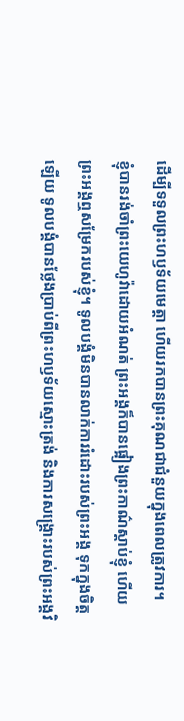ដើម្បីទទួលព្រះហឫទ័យមេត្តា ហើយរកបានព្រះគុណជាជំនួយក្នុងពេលត្រូវការ។
ខ្ញុំបានរង់ចាំព្រះយេហូវ៉ាដោយអំណត់ ព្រះអង្គក៏បានផ្អៀងព្រះកាណ៌ស្តាប់ខ្ញុំ ហើយព្រះអង្គឮសម្រែករបស់ខ្ញុំ។ ទូលបង្គំមិនបានលាក់ការរំដោះរបស់ព្រះអង្គ ទុកក្នុងចិត្តឡើយ ទូលបង្គំបានថ្លែងប្រាប់ពីព្រះហឫទ័យស្មោះត្រង់ និងការសង្គ្រោះរបស់ព្រះអង្គវិ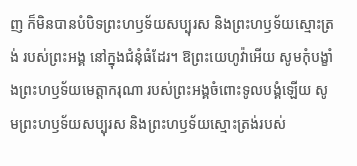ញ ក៏មិនបានបំបិទព្រះហឫទ័យសប្បុរស និងព្រះហឫទ័យស្មោះត្រង់ របស់ព្រះអង្គ នៅក្នុងជំនុំធំដែរ។ ឱព្រះយេហូវ៉ាអើយ សូមកុំបង្ខាំងព្រះហឫទ័យមេត្តាករុណា របស់ព្រះអង្គចំពោះទូលបង្គំឡើយ សូមព្រះហឫទ័យសប្បុរស និងព្រះហឫទ័យស្មោះត្រង់របស់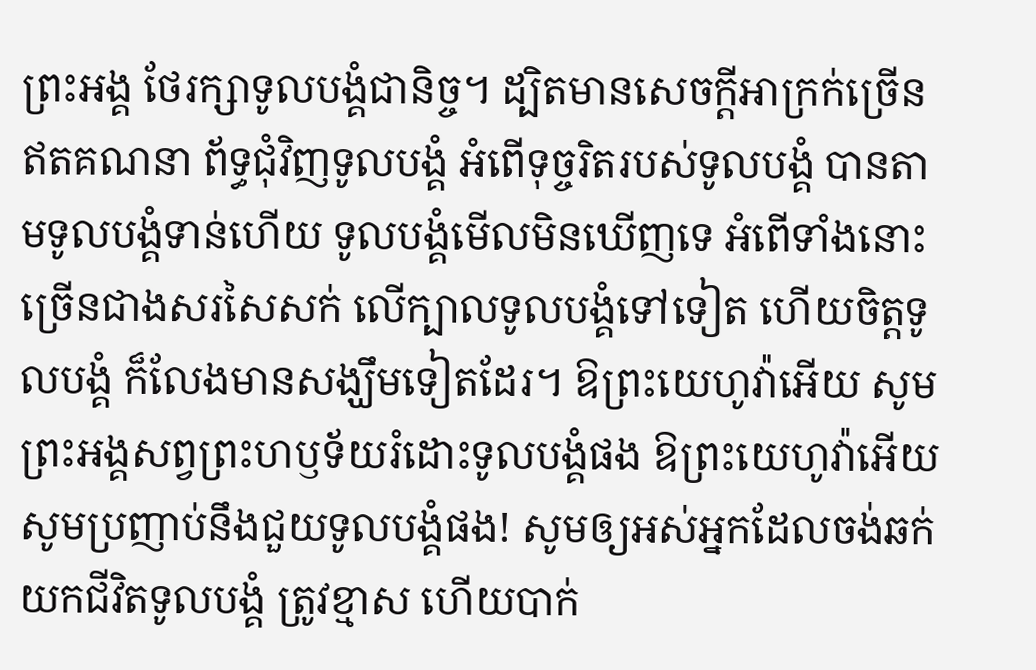ព្រះអង្គ ថែរក្សាទូលបង្គំជានិច្ច។ ដ្បិតមានសេចក្ដីអាក្រក់ច្រើនឥតគណនា ព័ទ្ធជុំវិញទូលបង្គំ អំពើទុច្ចរិតរបស់ទូលបង្គំ បានតាមទូលបង្គំទាន់ហើយ ទូលបង្គំមើលមិនឃើញទេ អំពើទាំងនោះច្រើនជាងសរសៃសក់ លើក្បាលទូលបង្គំទៅទៀត ហើយចិត្តទូលបង្គំ ក៏លែងមានសង្ឃឹមទៀតដែរ។ ឱព្រះយេហូវ៉ាអើយ សូមព្រះអង្គសព្វព្រះហឫទ័យរំដោះទូលបង្គំផង ឱព្រះយេហូវ៉ាអើយ សូមប្រញាប់នឹងជួយទូលបង្គំផង! សូមឲ្យអស់អ្នកដែលចង់ឆក់យកជីវិតទូលបង្គំ ត្រូវខ្មាស ហើយបាក់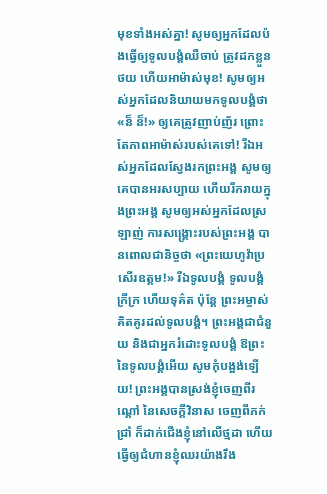មុខទាំងអស់គ្នា! សូមឲ្យអ្នកដែលប៉ងធ្វើឲ្យទូលបង្គំឈឺចាប់ ត្រូវដកខ្លួនថយ ហើយអាម៉ាស់មុខ! សូមឲ្យអស់អ្នកដែលនិយាយមកទូលបង្គំថា «ន៏ ន៏!» ឲ្យគេត្រូវញាប់ញ័រ ព្រោះតែភាពអាម៉ាស់របស់គេទៅ! រីឯអស់អ្នកដែលស្វែងរកព្រះអង្គ សូមឲ្យគេបានអរសប្បាយ ហើយរីករាយក្នុងព្រះអង្គ សូមឲ្យអស់អ្នកដែលស្រឡាញ់ ការសង្គ្រោះរបស់ព្រះអង្គ បានពោលជានិច្ចថា «ព្រះយេហូវ៉ាប្រសើរឧត្តម!» រីឯទូលបង្គំ ទូលបង្គំក្រីក្រ ហើយទុគ៌ត ប៉ុន្តែ ព្រះអម្ចាស់គិតគូរដល់ទូលបង្គំ។ ព្រះអង្គជាជំនួយ និងជាអ្នករំដោះទូលបង្គំ ឱព្រះនៃទូលបង្គំអើយ សូមកុំបង្អង់ឡើយ! ព្រះអង្គបានស្រង់ខ្ញុំចេញពីរណ្ដៅ នៃសេចក្ដីវិនាស ចេញពីភក់ជ្រាំ ក៏ដាក់ជើងខ្ញុំនៅលើថ្មដា ហើយធ្វើឲ្យជំហានខ្ញុំឈរយ៉ាងរឹង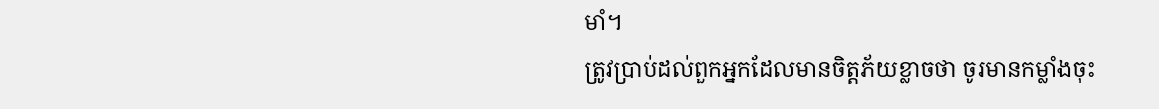មាំ។
ត្រូវប្រាប់ដល់ពួកអ្នកដែលមានចិត្តភ័យខ្លាចថា ចូរមានកម្លាំងចុះ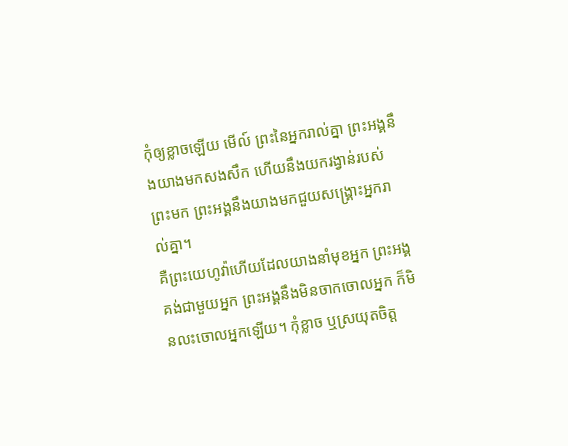កុំឲ្យខ្លាចឡើយ មើល៍ ព្រះនៃអ្នករាល់គ្នា ព្រះអង្គនឹងយាងមកសងសឹក ហើយនឹងយករង្វាន់របស់ព្រះមក ព្រះអង្គនឹងយាងមកជួយសង្គ្រោះអ្នករាល់គ្នា។
គឺព្រះយេហូវ៉ាហើយដែលយាងនាំមុខអ្នក ព្រះអង្គគង់ជាមួយអ្នក ព្រះអង្គនឹងមិនចាកចោលអ្នក ក៏មិនលះចោលអ្នកឡើយ។ កុំខ្លាច ឬស្រយុតចិត្ត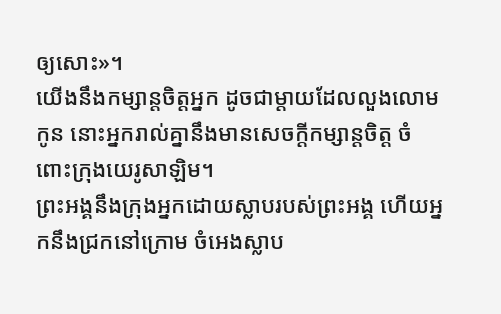ឲ្យសោះ»។
យើងនឹងកម្សាន្តចិត្តអ្នក ដូចជាម្តាយដែលលួងលោមកូន នោះអ្នករាល់គ្នានឹងមានសេចក្ដីកម្សាន្តចិត្ត ចំពោះក្រុងយេរូសាឡិម។
ព្រះអង្គនឹងក្រុងអ្នកដោយស្លាបរបស់ព្រះអង្គ ហើយអ្នកនឹងជ្រកនៅក្រោម ចំអេងស្លាប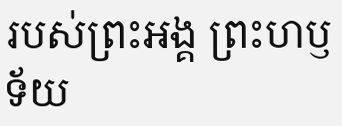របស់ព្រះអង្គ ព្រះហឫទ័យ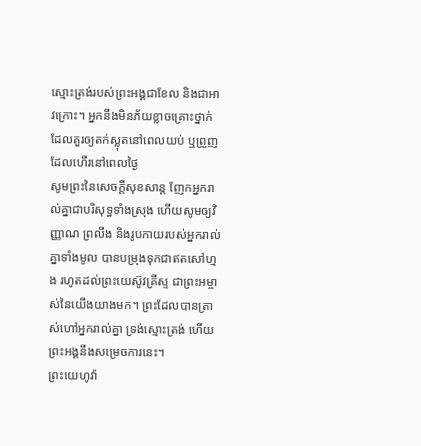ស្មោះត្រង់របស់ព្រះអង្គជាខែល និងជាអាវក្រោះ។ អ្នកនឹងមិនភ័យខ្លាចគ្រោះថ្នាក់ ដែលគួរឲ្យតក់ស្លុតនៅពេលយប់ ឬព្រួញដែលហើរនៅពេលថ្ងៃ
សូមព្រះនៃសេចក្ដីសុខសាន្ត ញែកអ្នករាល់គ្នាជាបរិសុទ្ធទាំងស្រុង ហើយសូមឲ្យវិញ្ញាណ ព្រលឹង និងរូបកាយរបស់អ្នករាល់គ្នាទាំងមូល បានបម្រុងទុកជាឥតសៅហ្មង រហូតដល់ព្រះយេស៊ូវគ្រីស្ទ ជាព្រះអម្ចាស់នៃយើងយាងមក។ ព្រះដែលបានត្រាស់ហៅអ្នករាល់គ្នា ទ្រង់ស្មោះត្រង់ ហើយព្រះអង្គនឹងសម្រេចការនេះ។
ព្រះយេហូវ៉ា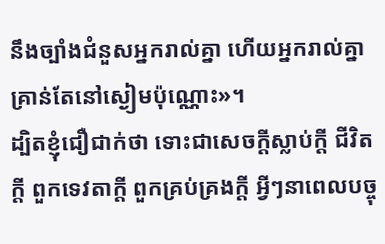នឹងច្បាំងជំនួសអ្នករាល់គ្នា ហើយអ្នករាល់គ្នាគ្រាន់តែនៅស្ងៀមប៉ុណ្ណោះ»។
ដ្បិតខ្ញុំជឿជាក់ថា ទោះជាសេចក្ដីស្លាប់ក្ដី ជីវិតក្ដី ពួកទេវតាក្ដី ពួកគ្រប់គ្រងក្ដី អ្វីៗនាពេលបច្ចុ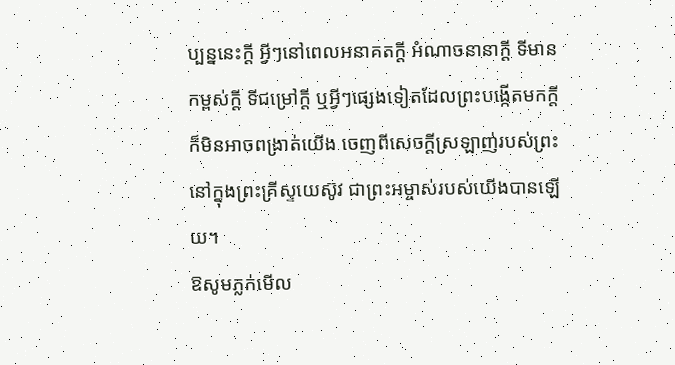ប្បន្ននេះក្ដី អ្វីៗនៅពេលអនាគតក្ដី អំណាចនានាក្ដី ទីមានកម្ពស់ក្ដី ទីជម្រៅក្ដី ឬអ្វីៗផ្សេងទៀតដែលព្រះបង្កើតមកក្តី ក៏មិនអាចពង្រាត់យើង ចេញពីសេចក្តីស្រឡាញ់របស់ព្រះ នៅក្នុងព្រះគ្រីស្ទយេស៊ូវ ជាព្រះអម្ចាស់របស់យើងបានឡើយ។
ឱសូមភ្លក់មើល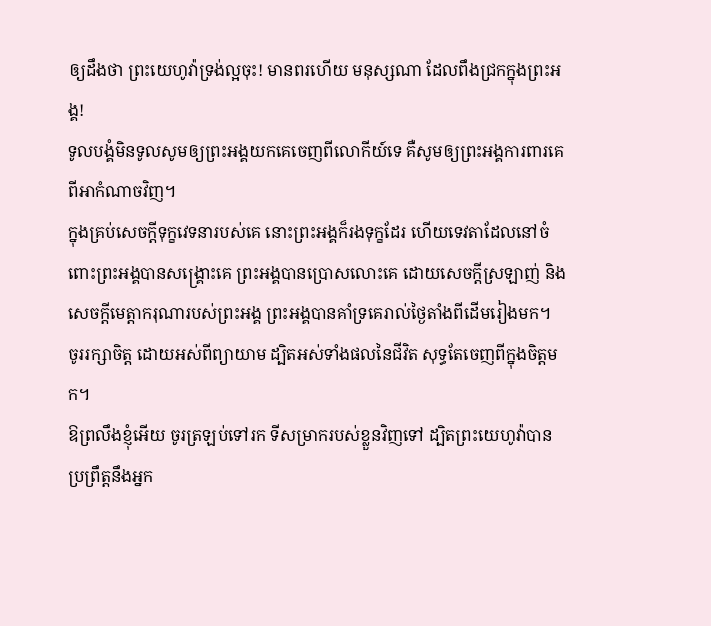ឲ្យដឹងថា ព្រះយេហូវ៉ាទ្រង់ល្អចុះ! មានពរហើយ មនុស្សណា ដែលពឹងជ្រកក្នុងព្រះអង្គ!
ទូលបង្គំមិនទូលសូមឲ្យព្រះអង្គយកគេចេញពីលោកីយ៍ទេ គឺសូមឲ្យព្រះអង្គការពារគេពីអាកំណាចវិញ។
ក្នុងគ្រប់សេចក្ដីទុក្ខវេទនារបស់គេ នោះព្រះអង្គក៏រងទុក្ខដែរ ហើយទេវតាដែលនៅចំពោះព្រះអង្គបានសង្គ្រោះគេ ព្រះអង្គបានប្រោសលោះគេ ដោយសេចក្ដីស្រឡាញ់ និងសេចក្ដីមេត្តាករុណារបស់ព្រះអង្គ ព្រះអង្គបានគាំទ្រគេរាល់ថ្ងៃតាំងពីដើមរៀងមក។
ចូររក្សាចិត្ត ដោយអស់ពីព្យាយាម ដ្បិតអស់ទាំងផលនៃជីវិត សុទ្ធតែចេញពីក្នុងចិត្តមក។
ឱព្រលឹងខ្ញុំអើយ ចូរត្រឡប់ទៅរក ទីសម្រាករបស់ខ្លួនវិញទៅ ដ្បិតព្រះយេហូវ៉ាបានប្រព្រឹត្តនឹងអ្នក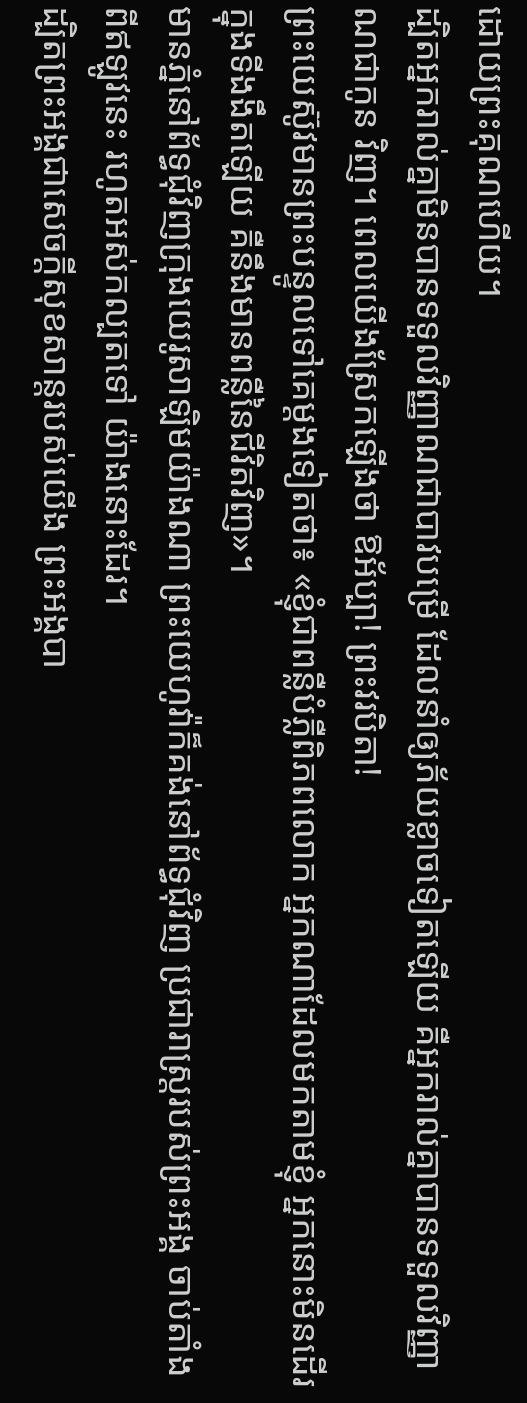ដោយព្រះគុណហើយ។
ដ្បិតអ្នករាល់គ្នាមិនបានទទួលវិញ្ញាណជាបាវបម្រើ ដែលនាំឲ្យភ័យខ្លាចទៀតឡើយ គឺអ្នករាល់គ្នាបានទទួលវិញ្ញាណជាកូន វិញ។ ពេលយើងស្រែកឡើងថា ឱអ័ប្បា! ព្រះវរបិតា!
ព្រះយេស៊ូវមានព្រះបន្ទូលទៅគេម្តងទៀតថា៖ «ខ្ញុំជាពន្លឺបំភ្លឺពិភពលោក អ្នកណាដែលមកតាមខ្ញុំ អ្នកនោះមិនដើរក្នុងទីងងឹតឡើយ គឺនឹងមានពន្លឺនៃជីវិតវិញ»។
មានភ្នំនៅព័ទ្ធជុំវិញក្រុងយេរូសាឡិមយ៉ាងណា ព្រះយេហូវ៉ាក៏គង់នៅព័ទ្ធជុំវិញ ប្រជារាស្ត្ររបស់ព្រះអង្គ ចាប់តាំងពីឥឡូវនេះ រហូតអស់កល្បតទៅ យ៉ាងនោះដែរ។
ដ្បិតព្រះអង្គជាសេចក្ដីសុខសាន្តរបស់យើង ព្រះអង្គបា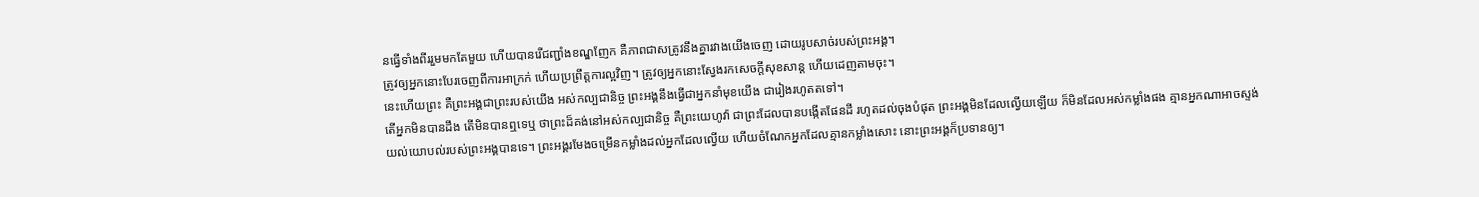នធ្វើទាំងពីររួមមកតែមួយ ហើយបានរើជញ្ជាំងខណ្ឌញែក គឺភាពជាសត្រូវនឹងគ្នារវាងយើងចេញ ដោយរូបសាច់របស់ព្រះអង្គ។
ត្រូវឲ្យអ្នកនោះបែរចេញពីការអាក្រក់ ហើយប្រព្រឹត្តការល្អវិញ។ ត្រូវឲ្យអ្នកនោះស្វែងរកសេចក្ដីសុខសាន្ដ ហើយដេញតាមចុះ។
នេះហើយព្រះ គឺព្រះអង្គជាព្រះរបស់យើង អស់កល្បជានិច្ច ព្រះអង្គនឹងធ្វើជាអ្នកនាំមុខយើង ជារៀងរហូតតទៅ។
តើអ្នកមិនបានដឹង តើមិនបានឮទេឬ ថាព្រះដ៏គង់នៅអស់កល្បជានិច្ច គឺព្រះយេហូវ៉ា ជាព្រះដែលបានបង្កើតផែនដី រហូតដល់ចុងបំផុត ព្រះអង្គមិនដែលល្វើយឡើយ ក៏មិនដែលអស់កម្លាំងផង គ្មានអ្នកណាអាចស្ទង់យល់យោបល់របស់ព្រះអង្គបានទេ។ ព្រះអង្គរមែងចម្រើនកម្លាំងដល់អ្នកដែលល្វើយ ហើយចំណែកអ្នកដែលគ្មានកម្លាំងសោះ នោះព្រះអង្គក៏ប្រទានឲ្យ។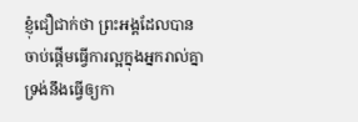ខ្ញុំជឿជាក់ថា ព្រះអង្គដែលបានចាប់ផ្តើមធ្វើការល្អក្នុងអ្នករាល់គ្នា ទ្រង់នឹងធ្វើឲ្យកា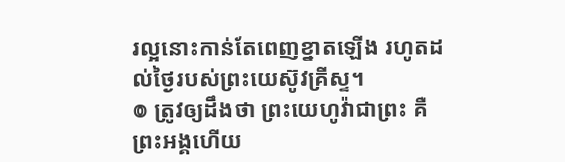រល្អនោះកាន់តែពេញខ្នាតឡើង រហូតដល់ថ្ងៃរបស់ព្រះយេស៊ូវគ្រីស្ទ។
៙ ត្រូវឲ្យដឹងថា ព្រះយេហូវ៉ាជាព្រះ គឺព្រះអង្គហើយ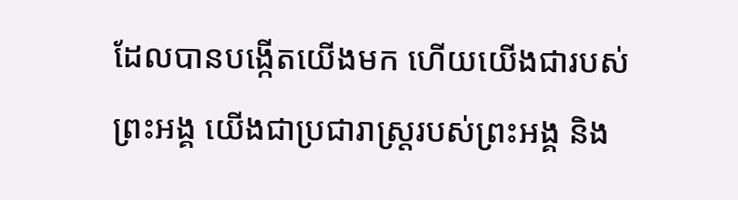ដែលបានបង្កើតយើងមក ហើយយើងជារបស់ព្រះអង្គ យើងជាប្រជារាស្ត្ររបស់ព្រះអង្គ និង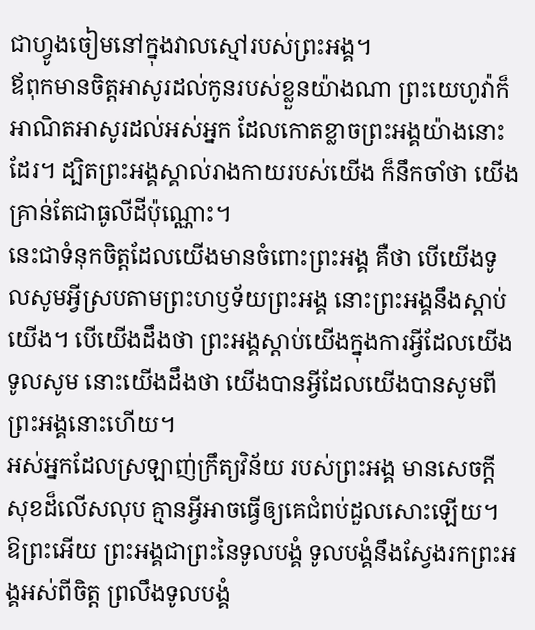ជាហ្វូងចៀមនៅក្នុងវាលស្មៅរបស់ព្រះអង្គ។
ឪពុកមានចិត្តអាសូរដល់កូនរបស់ខ្លួនយ៉ាងណា ព្រះយេហូវ៉ាក៏អាណិតអាសូរដល់អស់អ្នក ដែលកោតខ្លាចព្រះអង្គយ៉ាងនោះដែរ។ ដ្បិតព្រះអង្គស្គាល់រាងកាយរបស់យើង ក៏នឹកចាំថា យើងគ្រាន់តែជាធូលីដីប៉ុណ្ណោះ។
នេះជាទំនុកចិត្តដែលយើងមានចំពោះព្រះអង្គ គឺថា បើយើងទូលសូមអ្វីស្របតាមព្រះហឫទ័យព្រះអង្គ នោះព្រះអង្គនឹងស្តាប់យើង។ បើយើងដឹងថា ព្រះអង្គស្តាប់យើងក្នុងការអ្វីដែលយើងទូលសូម នោះយើងដឹងថា យើងបានអ្វីដែលយើងបានសូមពីព្រះអង្គនោះហើយ។
អស់អ្នកដែលស្រឡាញ់ក្រឹត្យវិន័យ របស់ព្រះអង្គ មានសេចក្ដីសុខដ៏លើសលុប គ្មានអ្វីអាចធ្វើឲ្យគេជំពប់ដួលសោះឡើយ។
ឱព្រះអើយ ព្រះអង្គជាព្រះនៃទូលបង្គំ ទូលបង្គំនឹងស្វែងរកព្រះអង្គអស់ពីចិត្ត ព្រលឹងទូលបង្គំ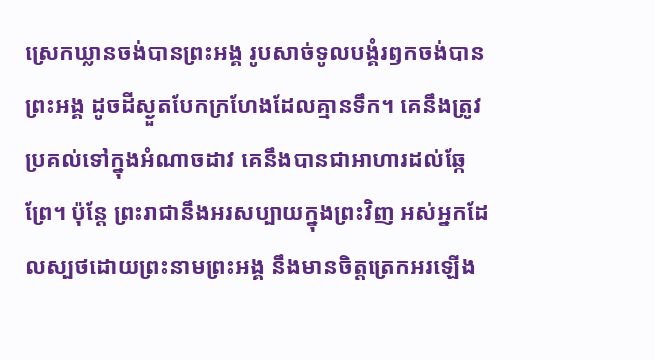ស្រេកឃ្លានចង់បានព្រះអង្គ រូបសាច់ទូលបង្គំរឭកចង់បានព្រះអង្គ ដូចដីស្ងួតបែកក្រហែងដែលគ្មានទឹក។ គេនឹងត្រូវប្រគល់ទៅក្នុងអំណាចដាវ គេនឹងបានជាអាហារដល់ឆ្កែព្រែ។ ប៉ុន្តែ ព្រះរាជានឹងអរសប្បាយក្នុងព្រះវិញ អស់អ្នកដែលស្បថដោយព្រះនាមព្រះអង្គ នឹងមានចិត្តត្រេកអរឡើង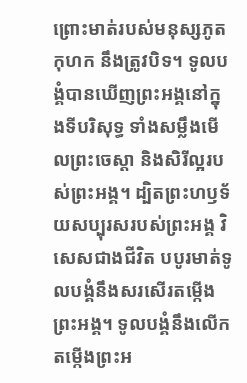ព្រោះមាត់របស់មនុស្សភូតកុហក នឹងត្រូវបិទ។ ទូលបង្គំបានឃើញព្រះអង្គនៅក្នុងទីបរិសុទ្ធ ទាំងសម្លឹងមើលព្រះចេស្ដា និងសិរីល្អរបស់ព្រះអង្គ។ ដ្បិតព្រះហឫទ័យសប្បុរសរបស់ព្រះអង្គ វិសេសជាងជីវិត បបូរមាត់ទូលបង្គំនឹងសរសើរតម្កើងព្រះអង្គ។ ទូលបង្គំនឹងលើកតម្កើងព្រះអ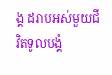ង្គ ដរាបអស់មួយជីវិតទូលបង្គំ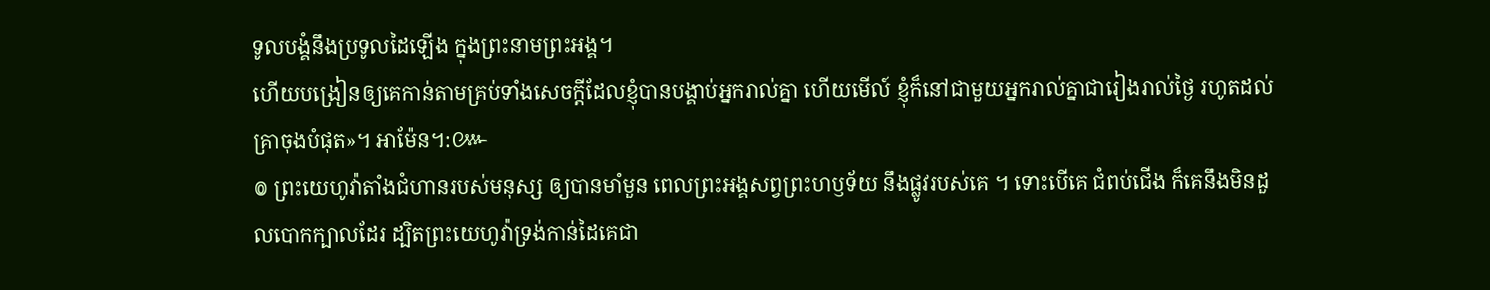ទូលបង្គំនឹងប្រទូលដៃឡើង ក្នុងព្រះនាមព្រះអង្គ។
ហើយបង្រៀនឲ្យគេកាន់តាមគ្រប់ទាំងសេចក្តីដែលខ្ញុំបានបង្គាប់អ្នករាល់គ្នា ហើយមើល៍ ខ្ញុំក៏នៅជាមួយអ្នករាល់គ្នាជារៀងរាល់ថ្ងៃ រហូតដល់គ្រាចុងបំផុត»។ អាម៉ែន។:៚
៙ ព្រះយេហូវ៉ាតាំងជំហានរបស់មនុស្ស ឲ្យបានមាំមួន ពេលព្រះអង្គសព្វព្រះហឫទ័យ នឹងផ្លូវរបស់គេ ។ ទោះបើគេ ជំពប់ជើង ក៏គេនឹងមិនដួលបោកក្បាលដែរ ដ្បិតព្រះយេហូវ៉ាទ្រង់កាន់ដៃគេជា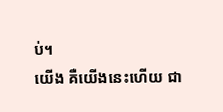ប់។
យើង គឺយើងនេះហើយ ជា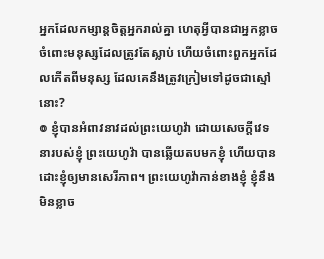អ្នកដែលកម្សាន្តចិត្តអ្នករាល់គ្នា ហេតុអ្វីបានជាអ្នកខ្លាចចំពោះមនុស្សដែលត្រូវតែស្លាប់ ហើយចំពោះពួកអ្នកដែលកើតពីមនុស្ស ដែលគេនឹងត្រូវក្រៀមទៅដូចជាស្មៅនោះ?
៙ ខ្ញុំបានអំពាវនាវដល់ព្រះយេហូវ៉ា ដោយសេចក្ដីវេទនារបស់ខ្ញុំ ព្រះយេហូវ៉ា បានឆ្លើយតបមកខ្ញុំ ហើយបានដោះខ្ញុំឲ្យមានសេរីភាព។ ព្រះយេហូវ៉ាកាន់ខាងខ្ញុំ ខ្ញុំនឹងមិនខ្លាច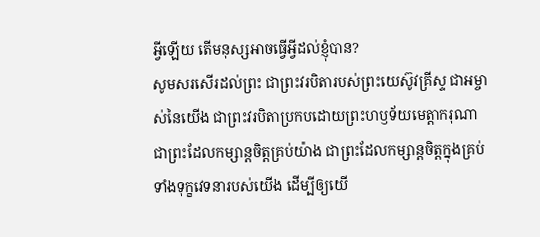អ្វីឡើយ តើមនុស្សអាចធ្វើអ្វីដល់ខ្ញុំបាន?
សូមសរសើរដល់ព្រះ ជាព្រះវរបិតារបស់ព្រះយេស៊ូវគ្រីស្ទ ជាអម្ចាស់នៃយើង ជាព្រះវរបិតាប្រកបដោយព្រះហឫទ័យមេត្ដាករុណា ជាព្រះដែលកម្សាន្តចិត្តគ្រប់យ៉ាង ជាព្រះដែលកម្សាន្តចិត្តក្នុងគ្រប់ទាំងទុក្ខវេទនារបស់យើង ដើម្បីឲ្យយើ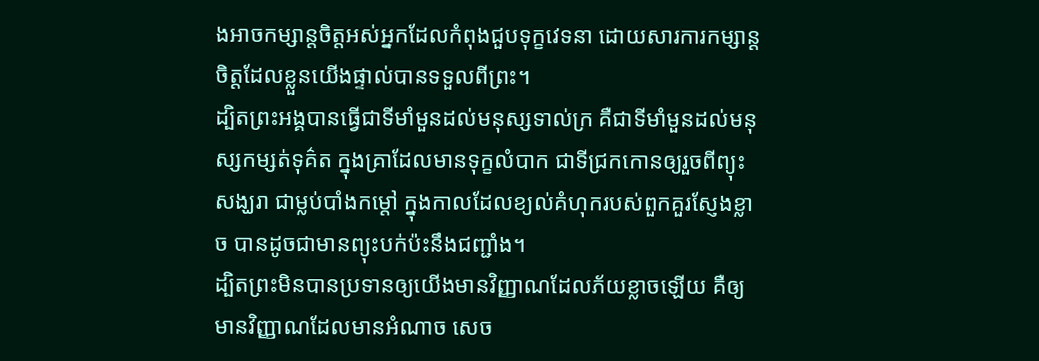ងអាចកម្សាន្តចិត្តអស់អ្នកដែលកំពុងជួបទុក្ខវេទនា ដោយសារការកម្សាន្តចិត្តដែលខ្លួនយើងផ្ទាល់បានទទួលពីព្រះ។
ដ្បិតព្រះអង្គបានធ្វើជាទីមាំមួនដល់មនុស្សទាល់ក្រ គឺជាទីមាំមួនដល់មនុស្សកម្សត់ទុគ៌ត ក្នុងគ្រាដែលមានទុក្ខលំបាក ជាទីជ្រកកោនឲ្យរួចពីព្យុះសង្ឃរា ជាម្លប់បាំងកម្ដៅ ក្នុងកាលដែលខ្យល់គំហុករបស់ពួកគួរស្ញែងខ្លាច បានដូចជាមានព្យុះបក់ប៉ះនឹងជញ្ជាំង។
ដ្បិតព្រះមិនបានប្រទានឲ្យយើងមានវិញ្ញាណដែលភ័យខ្លាចឡើយ គឺឲ្យមានវិញ្ញាណដែលមានអំណាច សេច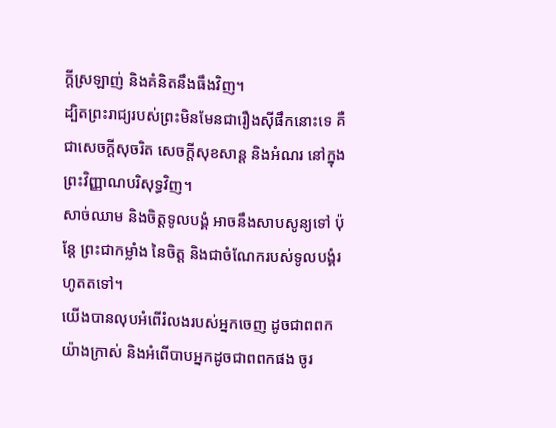ក្ដីស្រឡាញ់ និងគំនិតនឹងធឹងវិញ។
ដ្បិតព្រះរាជ្យរបស់ព្រះមិនមែនជារឿងស៊ីផឹកនោះទេ គឺជាសេចក្តីសុចរិត សេចក្តីសុខសាន្ត និងអំណរ នៅក្នុងព្រះវិញ្ញាណបរិសុទ្ធវិញ។
សាច់ឈាម និងចិត្តទូលបង្គំ អាចនឹងសាបសូន្យទៅ ប៉ុន្តែ ព្រះជាកម្លាំង នៃចិត្ត និងជាចំណែករបស់ទូលបង្គំរហូតតទៅ។
យើងបានលុបអំពើរំលងរបស់អ្នកចេញ ដូចជាពពកយ៉ាងក្រាស់ និងអំពើបាបអ្នកដូចជាពពកផង ចូរ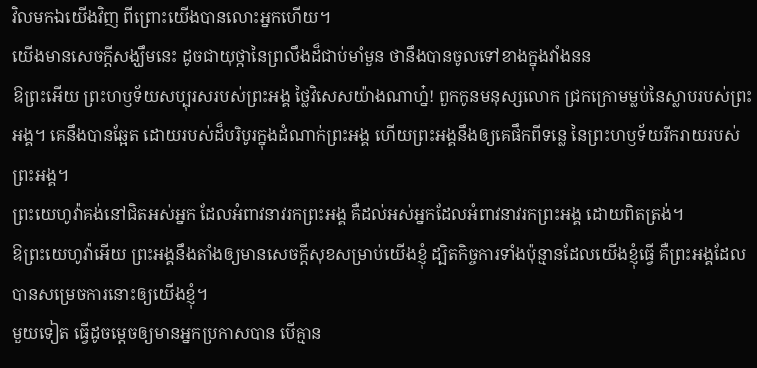វិលមកឯយើងវិញ ពីព្រោះយើងបានលោះអ្នកហើយ។
យើងមានសេចក្ដីសង្ឃឹមនេះ ដូចជាយុថ្កានៃព្រលឹងដ៏ជាប់មាំមួន ថានឹងបានចូលទៅខាងក្នុងវាំងនន
ឱព្រះអើយ ព្រះហឫទ័យសប្បុរសរបស់ព្រះអង្គ ថ្លៃវិសេសយ៉ាងណាហ្ន៎! ពួកកូនមនុស្សលោក ជ្រកក្រោមម្លប់នៃស្លាបរបស់ព្រះអង្គ។ គេនឹងបានឆ្អែត ដោយរបស់ដ៏បរិបូរក្នុងដំណាក់ព្រះអង្គ ហើយព្រះអង្គនឹងឲ្យគេផឹកពីទន្លេ នៃព្រះហឫទ័យរីករាយរបស់ព្រះអង្គ។
ព្រះយេហូវ៉ាគង់នៅជិតអស់អ្នក ដែលអំពាវនាវរកព្រះអង្គ គឺដល់អស់អ្នកដែលអំពាវនាវរកព្រះអង្គ ដោយពិតត្រង់។
ឱព្រះយេហូវ៉ាអើយ ព្រះអង្គនឹងតាំងឲ្យមានសេចក្ដីសុខសម្រាប់យើងខ្ញុំ ដ្បិតកិច្ចការទាំងប៉ុន្មានដែលយើងខ្ញុំធ្វើ គឺព្រះអង្គដែលបានសម្រេចការនោះឲ្យយើងខ្ញុំ។
មួយទៀត ធ្វើដូចម្តេចឲ្យមានអ្នកប្រកាសបាន បើគ្មាន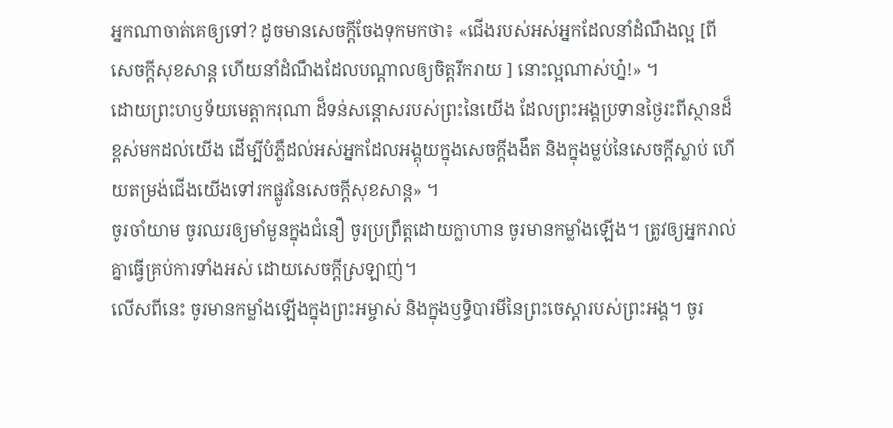អ្នកណាចាត់គេឲ្យទៅ? ដូចមានសេចក្តីចែងទុកមកថា៖ «ជើងរបស់អស់អ្នកដែលនាំដំណឹងល្អ [ពីសេចក្តីសុខសាន្ត ហើយនាំដំណឹងដែលបណ្ដាលឲ្យចិត្តរីករាយ ] នោះល្អណាស់ហ្ន៎!» ។
ដោយព្រះហឫទ័យមេត្តាករុណា ដ៏ទន់សន្ដោសរបស់ព្រះនៃយើង ដែលព្រះអង្គប្រទានថ្ងៃរះពីស្ថានដ៏ខ្ពស់មកដល់យើង ដើម្បីបំភ្លឺដល់អស់អ្នកដែលអង្គុយក្នុងសេចក្តីងងឹត និងក្នុងម្លប់នៃសេចក្តីស្លាប់ ហើយតម្រង់ជើងយើងទៅរកផ្លូវនៃសេចក្ដីសុខសាន្ត» ។
ចូរចាំយាម ចូរឈរឲ្យមាំមួនក្នុងជំនឿ ចូរប្រព្រឹត្តដោយក្លាហាន ចូរមានកម្លាំងឡើង។ ត្រូវឲ្យអ្នករាល់គ្នាធ្វើគ្រប់ការទាំងអស់ ដោយសេចក្តីស្រឡាញ់។
លើសពីនេះ ចូរមានកម្លាំងឡើងក្នុងព្រះអម្ចាស់ និងក្នុងឫទ្ធិបារមីនៃព្រះចេស្តារបស់ព្រះអង្គ។ ចូរ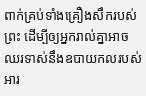ពាក់គ្រប់ទាំងគ្រឿងសឹករបស់ព្រះ ដើម្បីឲ្យអ្នករាល់គ្នាអាចឈរទាស់នឹងឧបាយកលរបស់អារ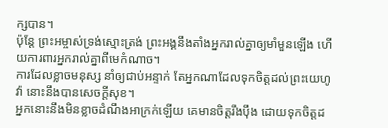ក្សបាន។
ប៉ុន្ដែ ព្រះអម្ចាស់ទ្រង់ស្មោះត្រង់ ព្រះអង្គនឹងតាំងអ្នករាល់គ្នាឲ្យមាំមួនឡើង ហើយការពារអ្នករាល់គ្នាពីមេកំណាច។
ការដែលខ្លាចមនុស្ស នាំឲ្យជាប់អន្ទាក់ តែអ្នកណាដែលទុកចិត្តដល់ព្រះយេហូវ៉ា នោះនឹងបានសេចក្ដីសុខ។
អ្នកនោះនឹងមិនខ្លាចដំណឹងអាក្រក់ឡើយ គេមានចិត្តរឹងប៉ឹង ដោយទុកចិត្តដ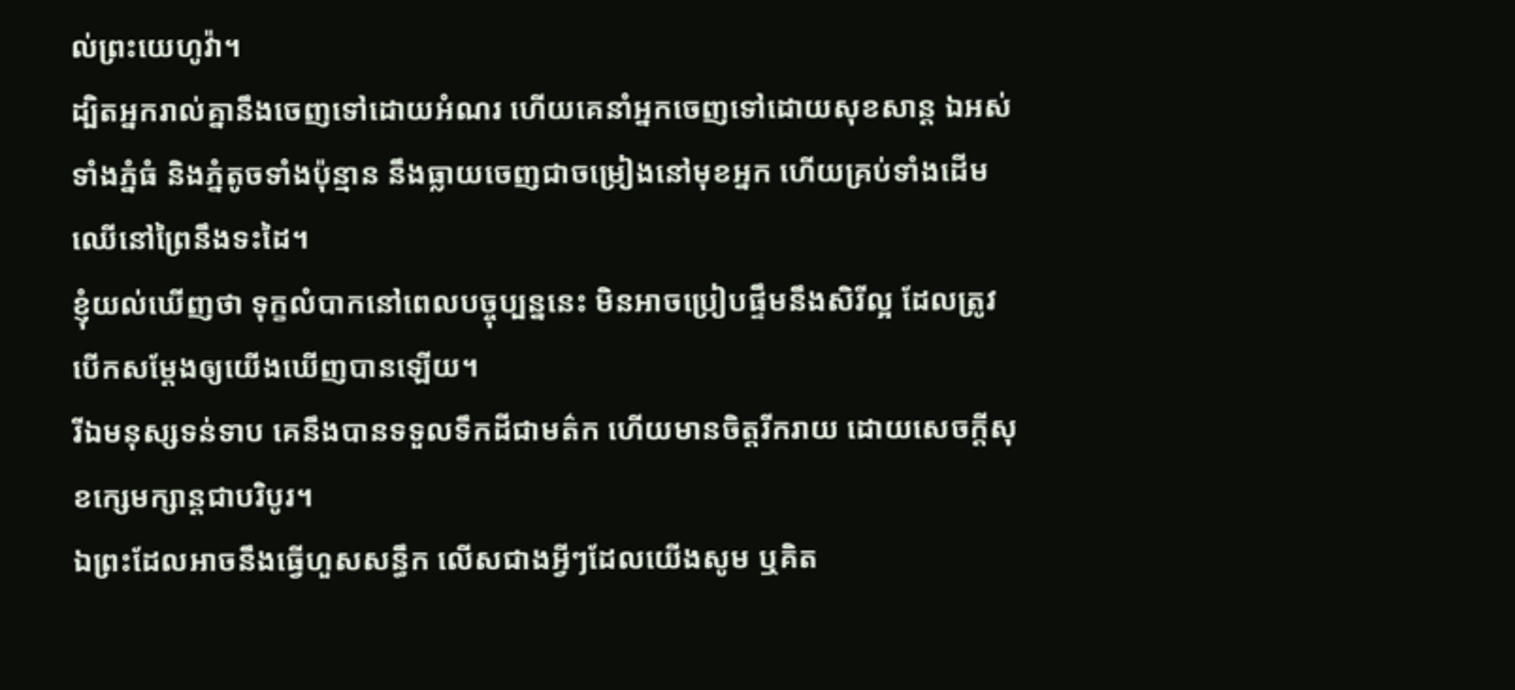ល់ព្រះយេហូវ៉ា។
ដ្បិតអ្នករាល់គ្នានឹងចេញទៅដោយអំណរ ហើយគេនាំអ្នកចេញទៅដោយសុខសាន្ត ឯអស់ទាំងភ្នំធំ និងភ្នំតូចទាំងប៉ុន្មាន នឹងធ្លាយចេញជាចម្រៀងនៅមុខអ្នក ហើយគ្រប់ទាំងដើមឈើនៅព្រៃនឹងទះដៃ។
ខ្ញុំយល់ឃើញថា ទុក្ខលំបាកនៅពេលបច្ចុប្បន្ននេះ មិនអាចប្រៀបផ្ទឹមនឹងសិរីល្អ ដែលត្រូវបើកសម្ដែងឲ្យយើងឃើញបានឡើយ។
រីឯមនុស្សទន់ទាប គេនឹងបានទទួលទឹកដីជាមត៌ក ហើយមានចិត្តរីករាយ ដោយសេចក្ដីសុខក្សេមក្សាន្តជាបរិបូរ។
ឯព្រះដែលអាចនឹងធ្វើហួសសន្ធឹក លើសជាងអ្វីៗដែលយើងសូម ឬគិត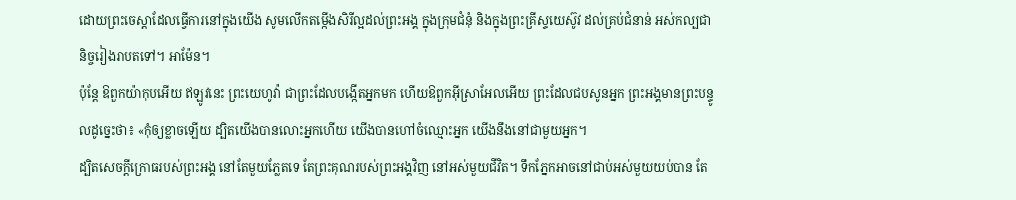ដោយព្រះចេស្តាដែលធ្វើការនៅក្នុងយើង សូមលើកតម្កើងសិរីល្អដល់ព្រះអង្គ ក្នុងក្រុមជំនុំ និងក្នុងព្រះគ្រីស្ទយេស៊ូវ ដល់គ្រប់ជំនាន់ អស់កល្បជានិច្ចរៀងរាបតទៅ។ អាម៉ែន។
ប៉ុន្តែ ឱពួកយ៉ាកុបអើយ ឥឡូវនេះ ព្រះយេហូវ៉ា ជាព្រះដែលបង្កើតអ្នកមក ហើយឱពួកអ៊ីស្រាអែលអើយ ព្រះដែលជបសូនអ្នក ព្រះអង្គមានព្រះបន្ទូលដូច្នេះថា៖ «កុំឲ្យខ្លាចឡើយ ដ្បិតយើងបានលោះអ្នកហើយ យើងបានហៅចំឈ្មោះអ្នក យើងនឹងនៅជាមួយអ្នក។
ដ្បិតសេចក្ដីក្រោធរបស់ព្រះអង្គ នៅតែមួយភ្លែតទេ តែព្រះគុណរបស់ព្រះអង្គវិញ នៅអស់មួយជីវិត។ ទឹកភ្នែកអាចនៅជាប់អស់មួយយប់បាន តែ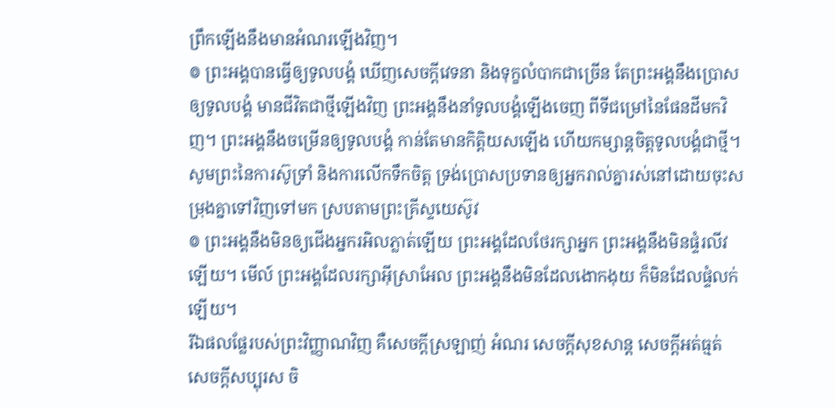ព្រឹកឡើងនឹងមានអំណរឡើងវិញ។
៙ ព្រះអង្គបានធ្វើឲ្យទូលបង្គំ ឃើញសេចក្ដីវេទនា និងទុក្ខលំបាកជាច្រើន តែព្រះអង្គនឹងប្រោសឲ្យទូលបង្គំ មានជីវិតជាថ្មីឡើងវិញ ព្រះអង្គនឹងនាំទូលបង្គំឡើងចេញ ពីទីជម្រៅនៃផែនដីមកវិញ។ ព្រះអង្គនឹងចម្រើនឲ្យទូលបង្គំ កាន់តែមានកិត្ដិយសឡើង ហើយកម្សាន្តចិត្តទូលបង្គំជាថ្មី។
សូមព្រះនៃការស៊ូទ្រាំ និងការលើកទឹកចិត្ត ទ្រង់ប្រោសប្រទានឲ្យអ្នករាល់គ្នារស់នៅដោយចុះសម្រុងគ្នាទៅវិញទៅមក ស្របតាមព្រះគ្រីស្ទយេស៊ូវ
៙ ព្រះអង្គនឹងមិនឲ្យជើងអ្នករអិលភ្លាត់ឡើយ ព្រះអង្គដែលថែរក្សាអ្នក ព្រះអង្គនឹងមិនផ្ទំរលីវឡើយ។ មើល៍ ព្រះអង្គដែលរក្សាអ៊ីស្រាអែល ព្រះអង្គនឹងមិនដែលងោកងុយ ក៏មិនដែលផ្ទំលក់ឡើយ។
រីឯផលផ្លែរបស់ព្រះវិញ្ញាណវិញ គឺសេចក្ដីស្រឡាញ់ អំណរ សេចក្ដីសុខសាន្ត សេចក្ដីអត់ធ្មត់ សេចក្ដីសប្បុរស ចិ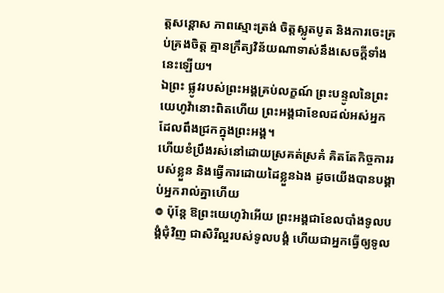ត្តសន្ដោស ភាពស្មោះត្រង់ ចិត្តស្លូតបូត និងការចេះគ្រប់គ្រងចិត្ត គ្មានក្រឹត្យវិន័យណាទាស់នឹងសេចក្ដីទាំងនេះឡើយ។
ឯព្រះ ផ្លូវរបស់ព្រះអង្គគ្រប់លក្ខណ៍ ព្រះបន្ទូលនៃព្រះយេហូវ៉ានោះពិតហើយ ព្រះអង្គជាខែលដល់អស់អ្នក ដែលពឹងជ្រកក្នុងព្រះអង្គ។
ហើយខំប្រឹងរស់នៅដោយស្រគត់ស្រគំ គិតតែកិច្ចការរបស់ខ្លួន និងធ្វើការដោយដៃខ្លួនឯង ដូចយើងបានបង្គាប់អ្នករាល់គ្នាហើយ
៙ ប៉ុន្តែ ឱព្រះយេហូវ៉ាអើយ ព្រះអង្គជាខែលបាំងទូលបង្គំជុំវិញ ជាសិរីល្អរបស់ទូលបង្គំ ហើយជាអ្នកធ្វើឲ្យទូល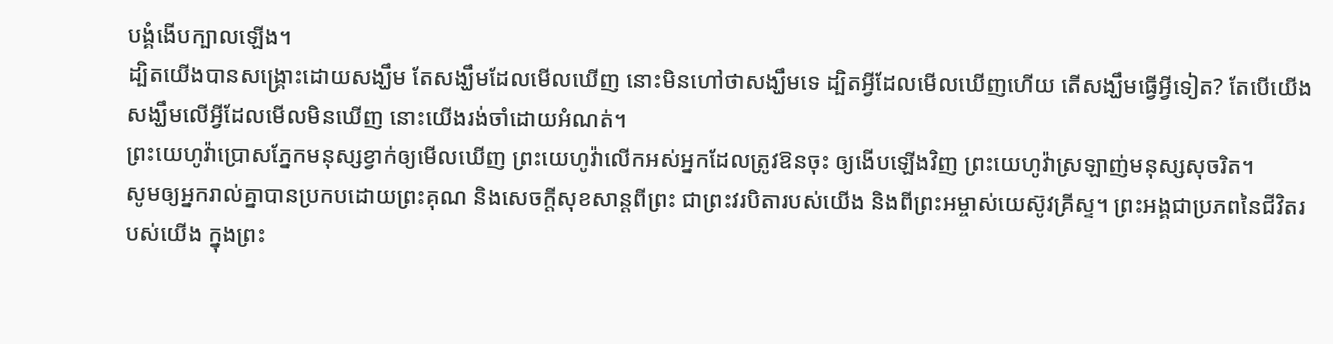បង្គំងើបក្បាលឡើង។
ដ្បិតយើងបានសង្គ្រោះដោយសង្ឃឹម តែសង្ឃឹមដែលមើលឃើញ នោះមិនហៅថាសង្ឃឹមទេ ដ្បិតអ្វីដែលមើលឃើញហើយ តើសង្ឃឹមធ្វើអ្វីទៀត? តែបើយើងសង្ឃឹមលើអ្វីដែលមើលមិនឃើញ នោះយើងរង់ចាំដោយអំណត់។
ព្រះយេហូវ៉ាប្រោសភ្នែកមនុស្សខ្វាក់ឲ្យមើលឃើញ ព្រះយេហូវ៉ាលើកអស់អ្នកដែលត្រូវឱនចុះ ឲ្យងើបឡើងវិញ ព្រះយេហូវ៉ាស្រឡាញ់មនុស្សសុចរិត។
សូមឲ្យអ្នករាល់គ្នាបានប្រកបដោយព្រះគុណ និងសេចក្តីសុខសាន្តពីព្រះ ជាព្រះវរបិតារបស់យើង និងពីព្រះអម្ចាស់យេស៊ូវគ្រីស្ទ។ ព្រះអង្គជាប្រភពនៃជីវិតរបស់យើង ក្នុងព្រះ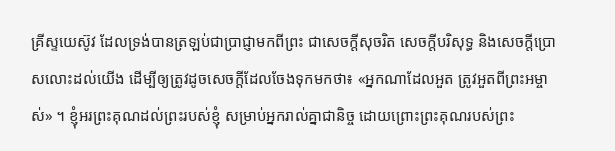គ្រីស្ទយេស៊ូវ ដែលទ្រង់បានត្រឡប់ជាប្រាជ្ញាមកពីព្រះ ជាសេចក្តីសុចរិត សេចក្តីបរិសុទ្ធ និងសេចក្តីប្រោសលោះដល់យើង ដើម្បីឲ្យត្រូវដូចសេចក្តីដែលចែងទុកមកថា៖ «អ្នកណាដែលអួត ត្រូវអួតពីព្រះអម្ចាស់» ។ ខ្ញុំអរព្រះគុណដល់ព្រះរបស់ខ្ញុំ សម្រាប់អ្នករាល់គ្នាជានិច្ច ដោយព្រោះព្រះគុណរបស់ព្រះ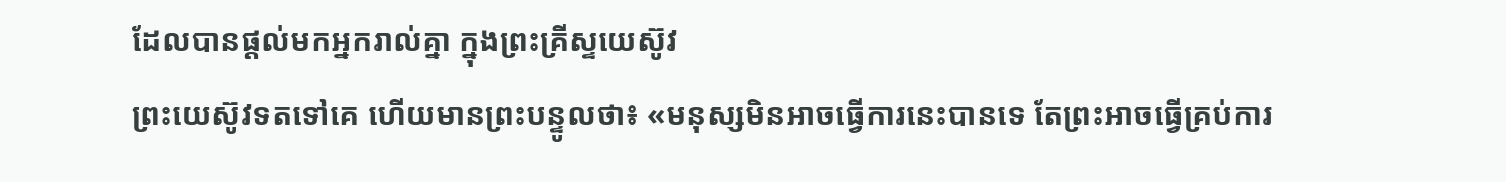ដែលបានផ្តល់មកអ្នករាល់គ្នា ក្នុងព្រះគ្រីស្ទយេស៊ូវ
ព្រះយេស៊ូវទតទៅគេ ហើយមានព្រះបន្ទូលថា៖ «មនុស្សមិនអាចធ្វើការនេះបានទេ តែព្រះអាចធ្វើគ្រប់ការ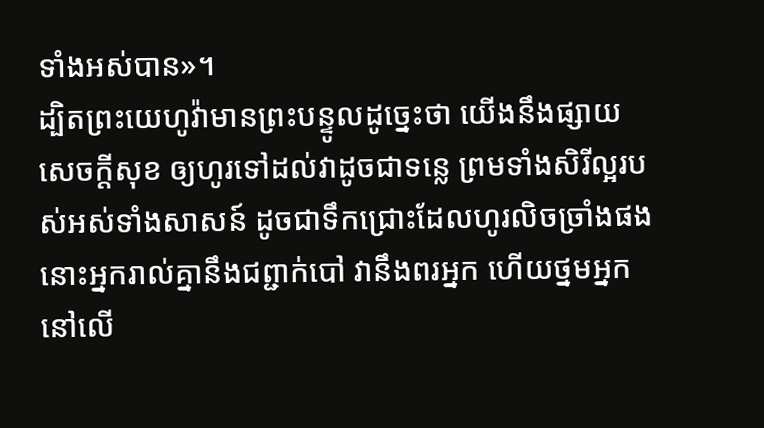ទាំងអស់បាន»។
ដ្បិតព្រះយេហូវ៉ាមានព្រះបន្ទូលដូចេ្នះថា យើងនឹងផ្សាយសេចក្ដីសុខ ឲ្យហូរទៅដល់វាដូចជាទន្លេ ព្រមទាំងសិរីល្អរបស់អស់ទាំងសាសន៍ ដូចជាទឹកជ្រោះដែលហូរលិចច្រាំងផង នោះអ្នករាល់គ្នានឹងជព្ជាក់បៅ វានឹងពរអ្នក ហើយថ្នមអ្នកនៅលើ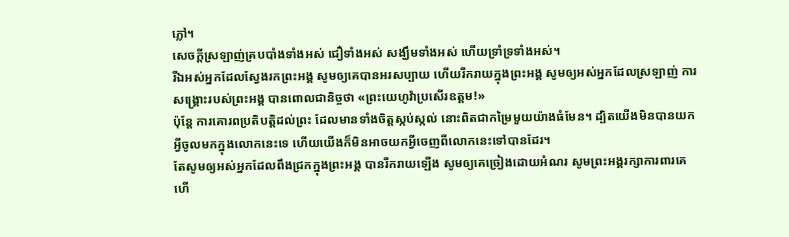ភ្លៅ។
សេចក្ដីស្រឡាញ់គ្របបាំងទាំងអស់ ជឿទាំងអស់ សង្ឃឹមទាំងអស់ ហើយទ្រាំទ្រទាំងអស់។
រីឯអស់អ្នកដែលស្វែងរកព្រះអង្គ សូមឲ្យគេបានអរសប្បាយ ហើយរីករាយក្នុងព្រះអង្គ សូមឲ្យអស់អ្នកដែលស្រឡាញ់ ការសង្គ្រោះរបស់ព្រះអង្គ បានពោលជានិច្ចថា «ព្រះយេហូវ៉ាប្រសើរឧត្តម!»
ប៉ុន្ដែ ការគោរពប្រតិបត្តិដល់ព្រះ ដែលមានទាំងចិត្តស្កប់ស្កល់ នោះពិតជាកម្រៃមួយយ៉ាងធំមែន។ ដ្បិតយើងមិនបានយកអ្វីចូលមកក្នុងលោកនេះទេ ហើយយើងក៏មិនអាចយកអ្វីចេញពីលោកនេះទៅបានដែរ។
តែសូមឲ្យអស់អ្នកដែលពឹងជ្រកក្នុងព្រះអង្គ បានរីករាយឡើង សូមឲ្យគេច្រៀងដោយអំណរ សូមព្រះអង្គរក្សាការពារគេ ហើ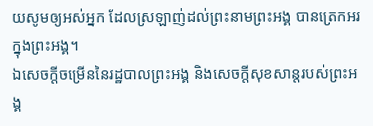យសូមឲ្យអស់អ្នក ដែលស្រឡាញ់ដល់ព្រះនាមព្រះអង្គ បានត្រេកអរក្នុងព្រះអង្គ។
ឯសេចក្ដីចម្រើននៃរដ្ឋបាលព្រះអង្គ និងសេចក្ដីសុខសាន្តរបស់ព្រះអង្គ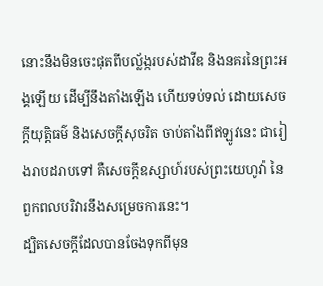នោះនឹងមិនចេះផុតពីបល្ល័ង្ករបស់ដាវីឌ និងនគរនៃព្រះអង្គឡើយ ដើម្បីនឹងតាំងឡើង ហើយទប់ទល់ ដោយសេចក្ដីយុត្តិធម៌ និងសេចក្ដីសុចរិត ចាប់តាំងពីឥឡូវនេះ ជារៀងរាបដរាបទៅ គឺសេចក្ដីឧស្សាហ៍របស់ព្រះយេហូវ៉ា នៃពួកពលបរិវារនឹងសម្រេចការនេះ។
ដ្បិតសេចក្តីដែលបានចែងទុកពីមុន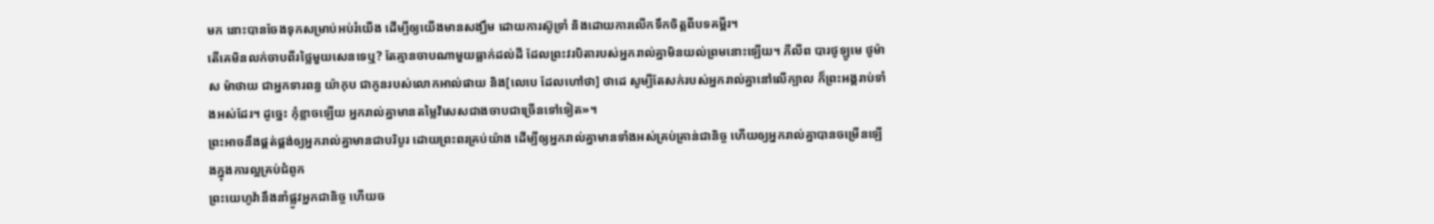មក នោះបានចែងទុកសម្រាប់អប់រំយើង ដើម្បីឲ្យយើងមានសង្ឃឹម ដោយការស៊ូទ្រាំ និងដោយការលើកទឹកចិត្តពីបទគម្ពីរ។
តើគេមិនលក់ចាបពីរថ្លៃមួយសេនទេឬ? តែគ្មានចាបណាមួយធ្លាក់ដល់ដី ដែលព្រះវរបិតារបស់អ្នករាល់គ្នាមិនយល់ព្រមនោះឡើយ។ ភីលីព បារថូឡូមេ ថូម៉ាស ម៉ាថាយ ជាអ្នកទារពន្ធ យ៉ាកុប ជាកូនរបស់លោកអាល់ផាយ និង[លេបេ ដែលហៅថា] ថាដេ សូម្បីតែសក់របស់អ្នករាល់គ្នានៅលើក្បាល ក៏ព្រះអង្គរាប់ទាំងអស់ដែរ។ ដូច្នេះ កុំខ្លាចឡើយ អ្នករាល់គ្នាមានតម្លៃវិសេសជាងចាបជាច្រើនទៅទៀត»។
ព្រះអាចនឹងផ្គត់ផ្គង់ឲ្យអ្នករាល់គ្នាមានជាបរិបូរ ដោយព្រះពរគ្រប់យ៉ាង ដើម្បីឲ្យអ្នករាល់គ្នាមានទាំងអស់គ្រប់គ្រាន់ជានិច្ច ហើយឲ្យអ្នករាល់គ្នាបានចម្រើនឡើងក្នុងការល្អគ្រប់ជំពូក
ព្រះយេហូវ៉ានឹងនាំផ្លូវអ្នកជានិច្ច ហើយច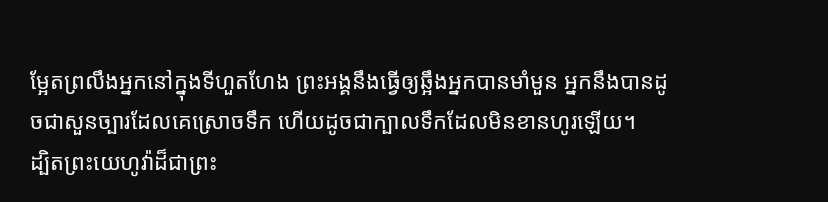ម្អែតព្រលឹងអ្នកនៅក្នុងទីហួតហែង ព្រះអង្គនឹងធ្វើឲ្យឆ្អឹងអ្នកបានមាំមួន អ្នកនឹងបានដូចជាសួនច្បារដែលគេស្រោចទឹក ហើយដូចជាក្បាលទឹកដែលមិនខានហូរឡើយ។
ដ្បិតព្រះយេហូវ៉ាដ៏ជាព្រះ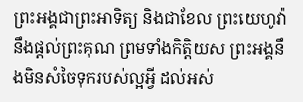ព្រះអង្គជាព្រះអាទិត្យ និងជាខែល ព្រះយេហូវ៉ានឹងផ្តល់ព្រះគុណ ព្រមទាំងកិត្តិយស ព្រះអង្គនឹងមិនសំចៃទុករបស់ល្អអ្វី ដល់អស់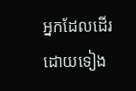អ្នកដែលដើរដោយទៀង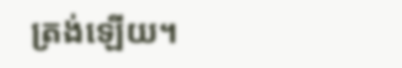ត្រង់ឡើយ។